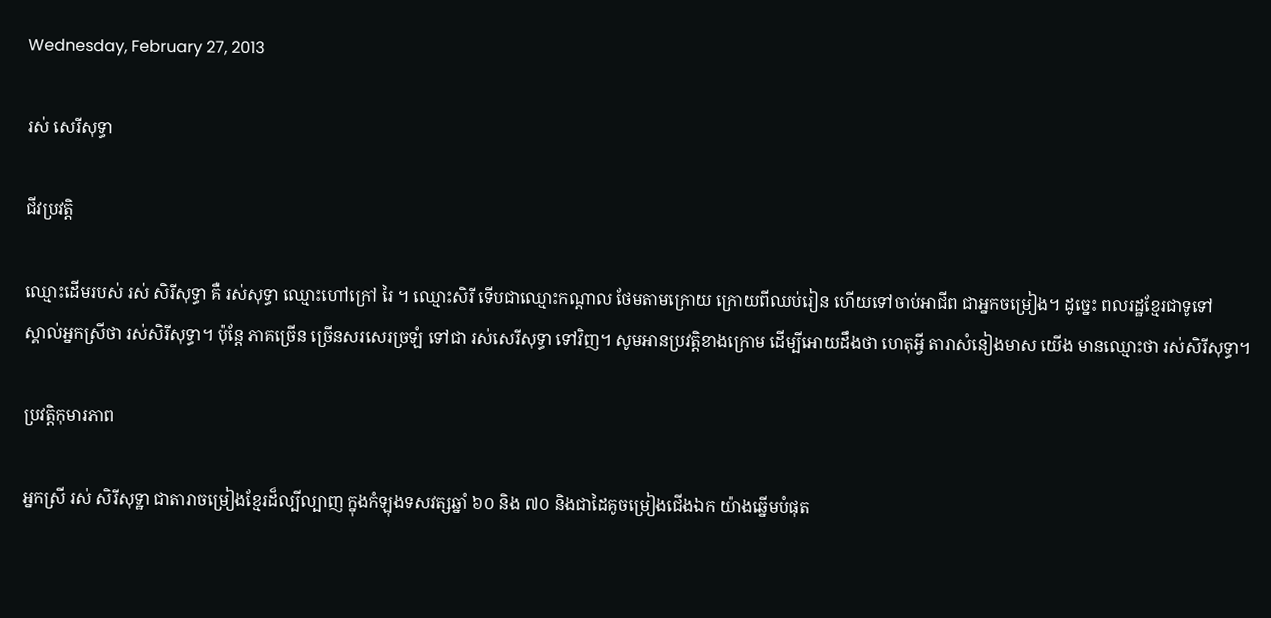Wednesday, February 27, 2013

រស់ សេរីសុទ្ធា

ជីវប្រវត្តិ

ឈ្មោះដើមរបស់ រស់ សិរីសុទ្ធា គឺ រស់សុទ្ធា ឈ្មោះហៅក្រៅ រៃ ។ ឈ្មោះសិរី ទើបជាឈ្មោះកណ្តាល ថែមតាមក្រោយ ក្រោយពីឈប់រៀន ហើយទៅចាប់អាជីព ជាអ្នកចម្រៀង។ ដូច្នេះ ពលរដ្ឋខ្មែរជាទូទៅ
ស្គាល់អ្នកស្រីថា រស់សិរីសុទ្ធា។ ប៉ុន្តែ ភាគច្រើន ច្រើនសរសេរច្រឡំ ទៅជា រស់សេរីសុទ្ធា ទៅវិញ។ សូមអានប្រវត្តិខាងក្រោម ដើម្បីអោយដឹងថា ហេតុអ្វី តារាសំនៀងមាស យើង មានឈ្មោះថា រស់សិរីសុទ្ធា។

ប្រវត្តិកុមារភាព

អ្នកស្រី រស់ សិរីសុទ្ឋា ជាតារាចម្រៀងខ្មែរដ៏ល្បីល្បាញ ក្នុងកំឡុងទសវត្សឆ្នាំ ៦០ និង ៧០ និងជាដៃគូចម្រៀងជើងឯក យ៉ាងឆ្នើមបំផុត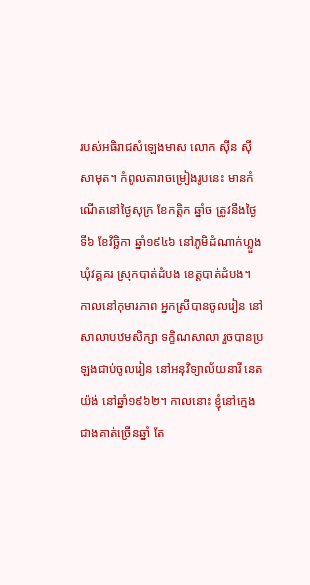របស់អធិរាជសំឡេងមាស លោក ស៊ីន ស៊ីសាមុត។ កំពូលតារាចម្រៀងរូបនេះ មានកំណើតនៅថ្ងៃសុក្រ ខែកត្តិក ឆ្នាំច ត្រូវនឹងថ្ងៃទី៦ ខែវិច្ឆិកា ឆ្នាំ១៩៤៦ នៅភូមិដំណាក់ហ្លួង ឃុំវគ្គគរ ស្រុកបាត់ដំបង ខេត្តបាត់ដំបង។ កាលនៅកុមារភាព អ្នកស្រីបានចូលរៀន នៅសាលាបឋមសិក្សា ទក្ខិណសាលា រួចបានប្រឡងជាប់ចូលរៀន នៅអនុវិទ្យាល័យនារី នេតយ៉ង់ នៅឆ្នាំ១៩៦២។ កាលនោះ ខ្ញុំនៅក្មេងជាងគាត់ច្រើនឆ្នាំ តែ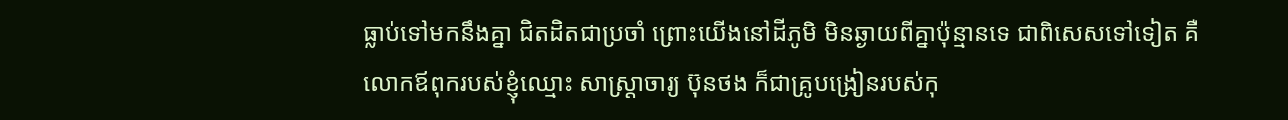ធ្លាប់ទៅមកនឹងគ្នា ជិតដិតជាប្រចាំ ព្រោះយើងនៅដីភូមិ មិនឆ្ងាយពីគ្នាប៉ុន្មានទេ ជាពិសេសទៅទៀត គឺលោកឪពុករបស់ខ្ញុំឈ្មោះ សាស្ត្រាចារ្យ ប៊ុនថង ក៏ជាគ្រូបង្រៀនរបស់កុ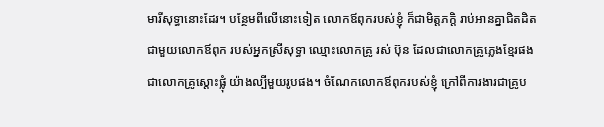មារីសុទ្ធានោះដែរ។ បន្ថែមពីលើនោះទៀត លោកឪពុករបស់ខ្ញុំ ក៏ជាមិត្តភក្តិ រាប់អានគ្នាជិតដិត ជាមួយលោកឪពុក របស់អ្នកស្រីសុទ្ធា ឈ្មោះលោកគ្រូ រស់ ប៊ុន ដែលជាលោកគ្រូភ្លេងខ្មែរផង ជាលោកគ្រូស្តោះផ្លុំ យ៉ាងល្បីមួយរូបផង។ ចំណែកលោកឪពុករបស់ខ្ញុំ ក្រៅពីការងារជាគ្រូប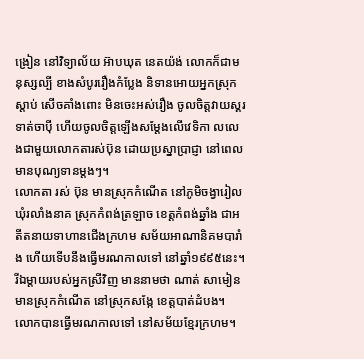ង្រៀន នៅវិទ្យាល័យ អ៊ាបឃុត នេតយ៉ង់ លោកក៏ជាមនុស្សល្បី ខាងសំបូររឿងកំប្លែង និទានអោយអ្នកស្រុកស្តាប់ សើចគាំងពោះ មិនចេះអស់រឿង ចូលចិត្តវាយស្គរ ទាត់ចាប៉ី ហើយចូលចិត្តឡើងសម្តែងលើវេទិកា លលេងជាមួយលោកតារស់ប៊ុន ដោយប្រស្នាប្រាជ្ញា នៅពេលមានបុណ្យទានម្តងៗ។
លោកតា រស់ ប៊ុន មានស្រុកកំណើត នៅភូមិចង្វារៀល ឃុំរលាំងនាគ ស្រុកកំពង់ត្រឡាច ខេត្តកំពង់ឆ្នាំង ជាអតីតនាយទាហានជើងក្រហម សម័យអាណានិគមបារាំង ហើយទើបនឹងធ្វើមរណកាលទៅ នៅឆ្នាំ១៩៩៥នេះ។ រីឯម្តាយរបស់អ្នកស្រីវិញ មាននាមថា ណាត់ សាមៀន មានស្រុកកំណើត នៅស្រុកសង្កែ ខេត្តបាត់ដំបង។ លោកបានធ្វើមរណកាលទៅ នៅសម័យខ្មែរក្រហម។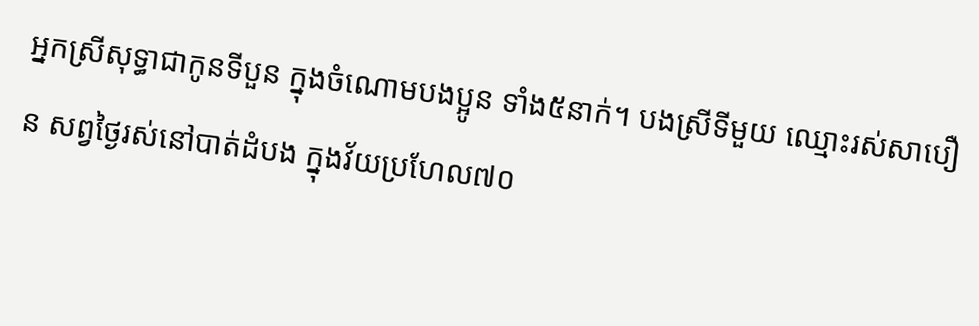អ្នកស្រីសុទ្ធាជាកូនទីបួន ក្នុងចំណោមបងប្អូន ទាំង៥នាក់។ បងស្រីទីមួយ ឈ្មោះរស់សាបឿន សព្វថ្ងៃរស់នៅបាត់ដំបង ក្នុងវ័យប្រហែល៧០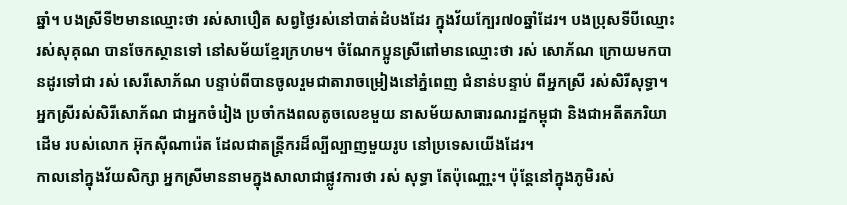ឆ្នាំ។ បងស្រីទី២មានឈ្មោះថា រស់សាបឿត សព្វថ្ងៃរស់នៅបាត់ដំបងដែរ ក្នុងវ័យក្បែរ៧០ឆ្នាំដែរ។ បងប្រុសទីបីឈ្មោះរស់សុគុណ បានចែកស្ថានទៅ នៅសម័យខ្មែរក្រហម។ ចំណែកប្អូនស្រីពៅមានឈ្មោះថា រស់ សោភ័ណ ក្រោយមកបានដូរទៅជា រស់ សេរីសោភ័ណ បន្ទាប់ពីបានចូលរួមជាតារាចម្រៀងនៅភ្នំពេញ ជំនាន់បន្ទាប់ ពីអ្នកស្រី រស់សិរីសុទ្ធា។ អ្នកស្រីរស់សិរីសោភ័ណ ជាអ្នកចំរៀង ប្រចាំកងពលតូចលេខមួយ នាសម័យសាធារណរដ្ឋកម្ពុជា និងជាអតីតភរិយាដើម របស់លោក អ៊ុកស៊ីណារ៉េត ដែលជាតន្រ្តីករដ៏ល្បីល្បាញមួយរូប នៅប្រទេសយើងដែរ។
កាលនៅក្នុងវ័យសិក្សា អ្នកស្រីមាននាមក្នុងសាលាជាផ្លូវការថា រស់ សុទ្ធា តែប៉ុណោ្ណះ។ ប៉ុន្តែនៅក្នុងភូមិរស់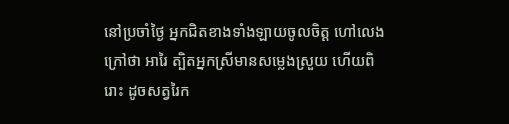នៅប្រចាំថ្ងៃ អ្នកជិតខាងទាំងឡាយចូលចិត្ត ហៅលេងក្រៅថា អារៃ ត្បិតអ្នកស្រីមានសម្លេងស្រួយ ហើយពិរោះ ដូចសត្វរៃក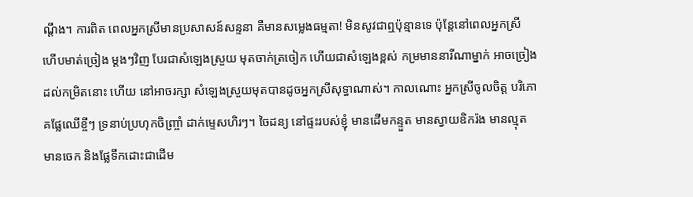ណ្តឹង។ ការពិត ពេលអ្នកស្រីមានប្រសាសន៍សន្ទនា គឺមានសមេ្លងធម្មតា! មិនសូវជាឮប៉ុន្មានទេ ប៉ុន្តែនៅពេលអ្នកស្រី ហើបមាត់ច្រៀង ម្តងៗវិញ បែរជាសំឡេងស្រួយ មុតចាក់ត្រចៀក ហើយជាសំឡេងខ្ពស់ កម្រមាននារីណាម្នាក់ អាចច្រៀងដល់កម្រិតនោះ ហើយ នៅអាចរក្សា សំឡេងស្រួយមុតបានដូចអ្នកស្រីសុទ្ធាណាស់។ កាលណោះ អ្នកស្រីចូលចិត្ត បរិភោគផ្លែឈើខ្ចីៗ ទ្រនាប់ប្រហុកចិញ្ច្រាំ ដាក់ម្ទេសហិរៗ។ ចៃដន្យ នៅផ្ទះរបស់ខ្ញុំ មានដើមកន្ទួត មានស្វាយឧិករ៉ង មានល្មុត មានចេក និងផ្លែទឹកដោះជាដើម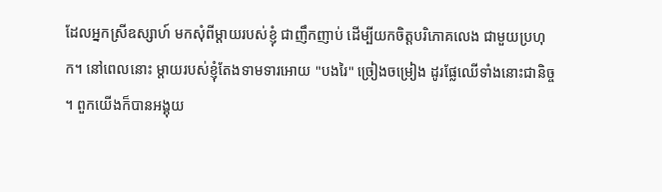ដែលអ្នកស្រីឧស្សាហ៍ មកសុំពីម្តាយរបស់ខ្ញុំ ជាញឹកញាប់ ដើម្បីយកចិត្តបរិភោគលេង ជាមួយប្រហុក។ នៅពេលនោះ ម្តាយរបស់ខ្ញុំតែងទាមទារអោយ "បងរៃ" ច្រៀងចម្រៀង ដូរផ្លែឈើទាំងនោះជានិច្ច។ ពួកយើងក៏បានអង្គុយ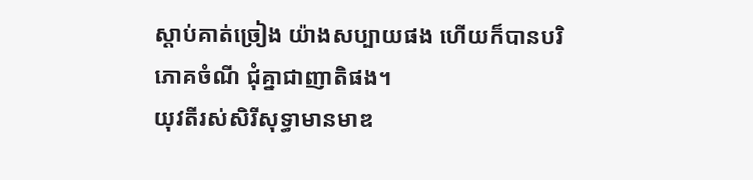ស្តាប់គាត់ច្រៀង យ៉ាងសប្បាយផង ហើយក៏បានបរិភោគចំណី ជុំគ្នាជាញាតិផង។
យុវតីរស់សិរីសុទ្ធាមានមាឌ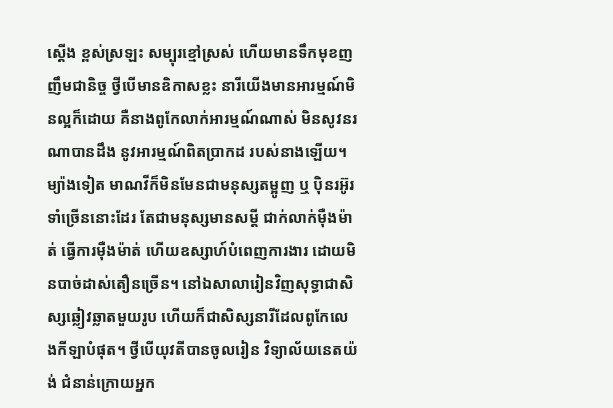ស្តើង ខ្ពស់ស្រឡះ សម្បុរខ្មៅស្រស់ ហើយមានទឹកមុខញញឹមជានិច្ច ថ្វីបើមានឧិកាសខ្លះ នារីយើងមានអារម្មណ៍មិនល្អក៏ដោយ គឺនាងពូកែលាក់អារម្មណ៍ណាស់ មិនសូវនរណាបានដឹង នូវអារម្មណ៍ពិតប្រាកដ របស់នាងឡើយ។ ម្យ៉ាងទៀត មាណវីក៏មិនមែនជាមនុស្សតម្អូញ ឬ ប៉ិនរអ៊ូរទាំច្រើននោះដែរ តែជាមនុស្សមានសម្ដី ជាក់លាក់ម៉ឺងម៉ាត់ ធើ្វការម៉ឺងម៉ាត់ ហើយឧស្សាហ៍បំពេញការងារ ដោយមិនបាច់ដាស់តឿនច្រើន។ នៅឯសាលារៀនវិញសុទ្ធាជាសិស្សឆ្លៀវឆ្លាតមួយរូប ហើយក៏ជាសិស្សនារីដែលពូកែលេងកីឡាបំផុត។ ថ្វីបើយុវតីបានចូលរៀន វិទ្យាល័យនេតយ៉ង់ ជំនាន់ក្រោយអ្នក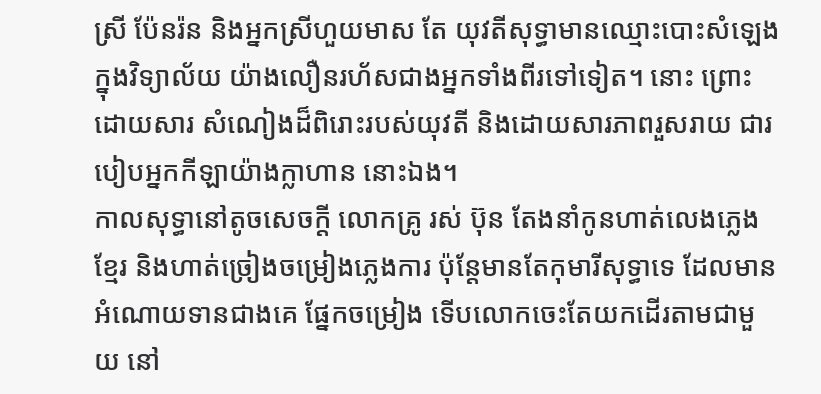ស្រី ប៉ែនរ៉ន និងអ្នកស្រីហួយមាស តែ យុវតីសុទ្ធាមានឈ្មោះបោះសំឡេង ក្នុងវិទ្យាល័យ យ៉ាងលឿនរហ័សជាងអ្នកទាំងពីរទៅទៀត។ នោះ ព្រោះដោយសារ សំណៀងដ៏ពិរោះរបស់យុវតី និងដោយសារភាពរួសរាយ ជារបៀបអ្នកកីឡាយ៉ាងក្លាហាន នោះឯង។
កាលសុទ្ធានៅតូចសេចក្តី លោកគ្រូ រស់ ប៊ុន តែងនាំកូនហាត់លេងភ្លេងខ្មែរ និងហាត់ច្រៀងចម្រៀងភ្លេងការ ប៉ុន្តែមានតែកុមារីសុទ្ធាទេ ដែលមានអំណោយទានជាងគេ ផែ្នកចម្រៀង ទើបលោកចេះតែយកដើរតាមជាមួយ នៅ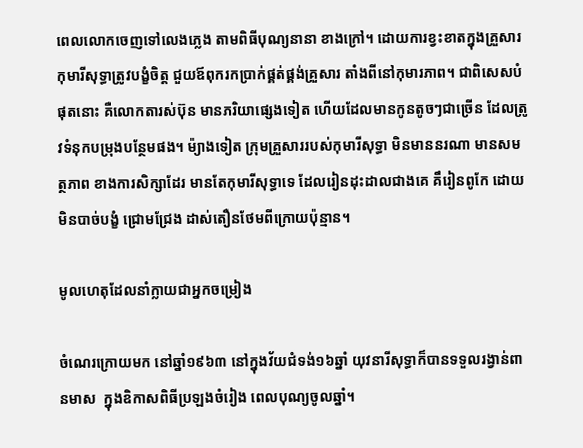ពេលលោកចេញទៅលេងភ្លេង តាមពិធីបុណ្យនានា ខាងក្រៅ។ ដោយការខ្វះខាតក្នុងគ្រួសារ កុមារីសុទ្ធាត្រូវបង្ខំចិត្ត ជួយឪពុករកប្រាក់ផ្គត់ផ្គង់គ្រួសារ តាំងពីនៅកុមារភាព។ ជាពិសេសបំផុតនោះ គឺលោកតារស់ប៊ុន មានភរិយាផ្សេងទៀត ហើយដែលមានកូនតូចៗជាច្រើន ដែលត្រូវទំនុកបម្រុងបន្ថែមផង។ ម៉្យាងទៀត ក្រុមគ្រួសាររបស់កុមារីសុទ្ធា មិនមាននរណា មានសមត្ថភាព ខាងការសិក្សាដែរ មានតែកុមារីសុទ្ធាទេ ដែលរៀនដុះដាលជាងគេ គឹរៀនពូកែ ដោយមិនបាច់បង្ខំ ជ្រោមជ្រែង ដាស់តឿនថែមពីក្រោយប៉ុន្មាន។

មូលហេតុដែលនាំក្លាយជាអ្នកចម្រៀង

ចំណេរក្រោយមក នៅឆ្នាំ១៩៦៣ នៅក្នុងវ័យជំទង់១៦ឆ្នាំ យុវនារីសុទ្ធាក៏បានទទួលរង្វាន់ពានមាស  ក្នុងឧិកាសពិធីប្រឡងចំរៀង ពេលបុណ្យចូលឆ្នាំ។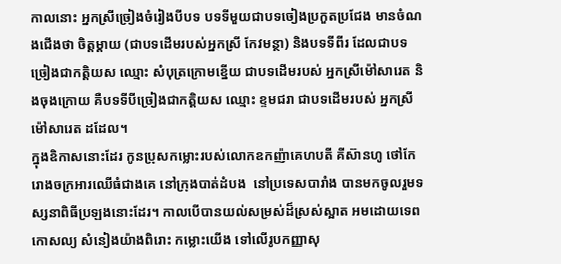កាលនោះ អ្នកស្រីច្រៀងចំរៀងបីបទ បទទីមួយជាបទចៀងប្រកួតប្រជែង មានចំណងជើងថា ចិត្តម្តាយ (ជាបទដើមរបស់អ្នកស្រី កែវមន្ថា) និងបទទីពីរ ដែលជាបទច្រៀងជាកត្តិយស ឈ្មោះ សំបុត្រក្រោមខ្នើយ ជាបទដើមរបស់ អ្នកស្រីម៉ៅសារេត និងចុងក្រោយ គឺបទទីបីច្រៀងជាកត្តិយស ឈ្មោះ ខ្ទមជរា ជាបទដើមរបស់ អ្នកស្រីម៉ៅសារេត ដដែល។
ក្នុងឧិកាសនោះដែរ កូនប្រុសកម្លោះរបស់លោកឧកញ៉ាគេហបតី គីស៊ានហូ ថៅកែរោងចក្រអារឈើធំជាងគេ នៅក្រុងបាត់ដំបង  នៅប្រទេសបារាំង បានមកចូលរួមទស្សនាពិធីប្រឡងនោះដែរ។ កាលបើបានយល់សម្រស់ដ៏ស្រស់ស្អាត អមដោយទេពកោសល្យ សំនៀងយ៉ាងពិរោះ កម្លោះយើង ទៅលើរូបកញ្ញាសុ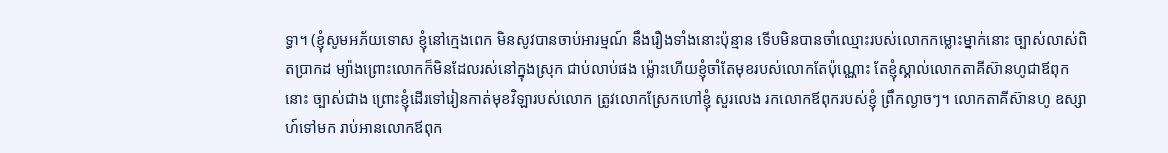ទ្ធា។ (ខ្ញុំសូមអភ័យទោស ខ្ញុំនៅក្មេងពេក មិនសូវបានចាប់អារម្មណ៍ នឹងរឿងទាំងនោះប៉ុន្មាន ទើបមិនបានចាំឈ្មោះរបស់លោកកម្លោះម្នាក់នោះ ច្បាស់លាស់ពិតប្រាកដ ម្យ៉ាងព្រោះលោកក៏មិនដែលរស់នៅក្នុងស្រុក ជាប់លាប់ផង ម៉្លោះហើយខ្ញុំចាំតែមុខរបស់លោកតែប៉ុណ្ណោះ តែខ្ញុំស្គាល់លោកតាគីស៊ានហូជាឪពុកនោះ ច្បាស់ជាង ព្រោះខ្ញុំដើរទៅរៀនកាត់មុខវិឡារបស់លោក ត្រូវលោកស្រែកហៅខ្ញុំ សួរលេង រកលោកឪពុករបស់ខ្ញុំ ព្រឹកល្ងាចៗ។ លោកតាគីស៊ានហូ ឧស្សាហ៍ទៅមក រាប់អានលោកឪពុក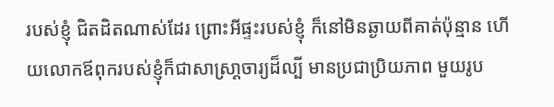របស់ខ្ញុំ ជិតដិតណាស់ដែរ ព្រោះអីផ្ទះរបស់ខ្ញុំ ក៏នៅមិនឆ្ងាយពីគាត់ប៉ុន្មាន ហើយលោកឪពុករបស់ខ្ញុំក៏ជាសាស្រា្តចារ្យដ៏ល្បី មានប្រជាប្រិយភាព មួយរូប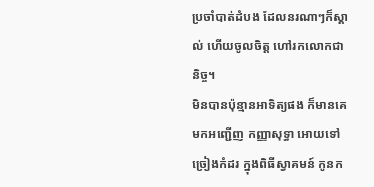ប្រចាំបាត់ដំបង ដែលនរណាៗក៏ស្គាល់ ហើយចូលចិត្ត ហៅរកលោកជានិច្ច។
មិនបានប៉ុន្មានអាទិត្យផង ក៏មានគេមកអញ្ជើញ កញ្ញាសុទ្ធា អោយទៅច្រៀងកំដរ ក្នុងពិធីស្វាគមន៍ កូនក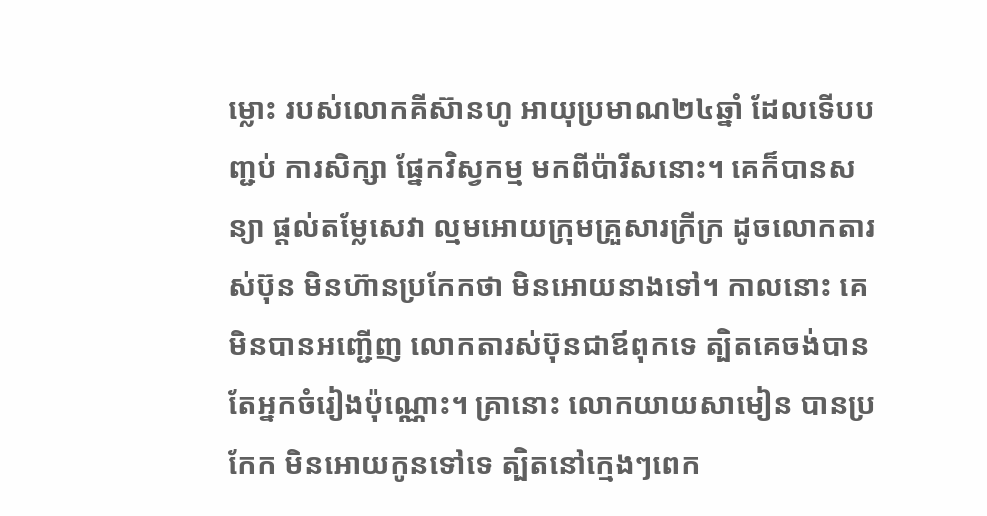ម្លោះ របស់លោកគីស៊ានហូ អាយុប្រមាណ២៤ឆ្នាំ ដែលទើបបញ្ជប់ ការសិក្សា ផ្នែកវិស្វកម្ម មកពីប៉ារីសនោះ។ គេក៏បានសន្យា ផ្តល់តម្លែសេវា ល្មមអោយក្រុមគ្រួសារក្រីក្រ ដូចលោកតារស់ប៊ុន មិនហ៊ានប្រកែកថា មិនអោយនាងទៅ។ កាលនោះ គេមិនបានអញ្ជើញ លោកតារស់ប៊ុនជាឪពុកទេ ត្បិតគេចង់បាន តែអ្នកចំរៀងប៉ុណ្ណោះ។ គ្រានោះ លោកយាយសាមៀន បានប្រកែក មិនអោយកូនទៅទេ ត្បិតនៅក្មេងៗពេក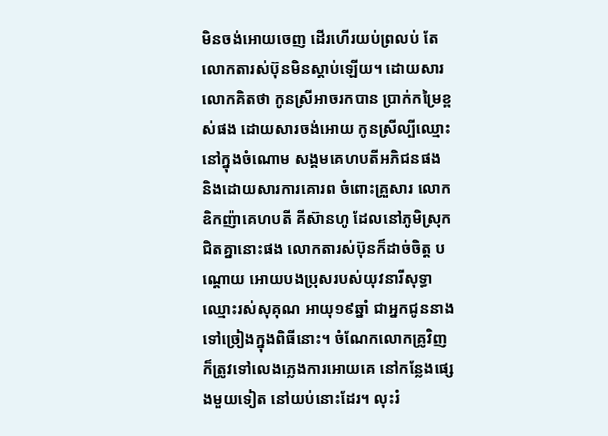មិនចង់អោយចេញ ដើរហើរយប់ព្រលប់ តែលោកតារស់ប៊ុនមិនស្តាប់ឡើយ។ ដោយសារលោកគិតថា កូនស្រីអាចរកបាន ប្រាក់កម្រៃខ្ពស់ផង ដោយសារចង់អោយ កូនស្រីល្បីឈ្មោះ នៅក្នុងចំណោម សង្គមគេហបតីអភិជនផង និងដោយសារការគោរព ចំពោះគ្រួសារ លោកឧិកញ៉ាគេហបតី គីស៊ានហូ ដែលនៅភូមិស្រុកជិតគ្នានោះផង លោកតារស់ប៊ុនក៏ដាច់ចិត្ត បណ្តោយ អោយបងប្រុសរបស់យុវនារីសុទ្ធា ឈ្មោះរស់សុគុណ អាយុ១៩ឆ្នាំ ជាអ្នកជូននាងទៅច្រៀងក្នុងពិធីនោះ។ ចំណែកលោកគ្រូវិញ ក៏ត្រូវទៅលេងភ្លេងការអោយគេ នៅកន្លែងផ្សេងមួយទៀត នៅយប់នោះដែរ។ លុះរំ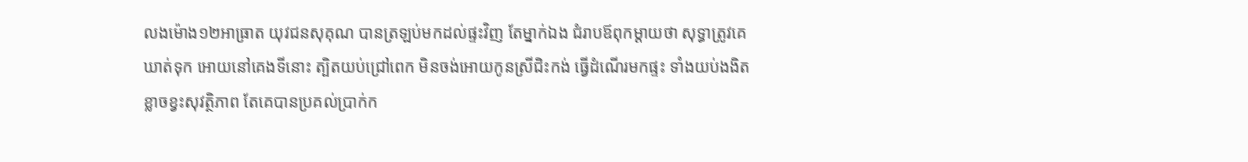លងម៉ោង១២អាធ្រាត យុវជនសុគុណ បានត្រឡប់មកដល់ផ្ទះវិញ តែម្នាក់ឯង ជំរាបឪពុកម្តាយថា សុទ្ធាត្រូវគេឃាត់ទុក អោយនៅគេងទីនោះ ត្បិតយប់ជ្រៅពេក មិនចង់អោយកូនស្រីជិះកង់ ធ្វើដំណើរមកផ្ទះ ទាំងយប់ងងិត ខ្លាចខ្វះសុវត្ថិភាព តែគេបានប្រគល់ប្រាក់ក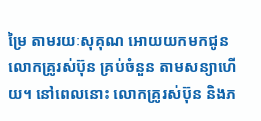ម្រៃ តាមរយៈសុគុណ អោយយកមកជូន លោកគ្រូរស់ប៊ុន គ្រប់ចំនួន តាមសន្យាហើយ។ នៅពេលនោះ លោកគ្រូរស់ប៊ុន និងភ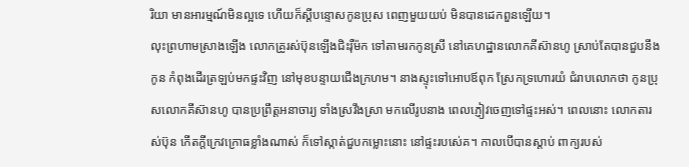រិយា មានអារម្មណ៍មិនល្អទេ ហើយក៏ស្តីបន្ទោសកូនប្រុស ពេញមួយយប់ មិនបានដេកពួនឡើយ។
លុះព្រហាមស្រាងឡើង លោកគ្រូរស់ប៊ុនឡើងជិះរ៉ឺម៉ក ទៅតាមរកកូនស្រី នៅគេហដ្ឋានលោកគីស៊ានហូ ស្រាប់តែបានជួបនឹងកូន កំពុងដើរត្រឡប់មកផ្ទះវិញ នៅមុខបន្ទាយជើងក្រហម។ នាងស្ទុះទៅអោបឪពុក ស្រែកទ្រហោរយំ ជំរាបលោកថា កូនប្រុសលោកគីស៊ានហូ បានប្រព្រឹត្តអនាចារ្យ ទាំងស្រវឹងស្រា មកលើរូបនាង ពេលភ្ញៀវចេញទៅផ្ទះអស់។ ពេលនោះ លោកតារស់ប៊ុន កើតក្តីក្រេវក្រោធខ្លាំងណាស់ ក៏ទៅស្កាត់ជួបកម្លោះនោះ នៅផ្ទះរបស់េគ។ កាលបើបានស្តាប់ ពាក្យរបស់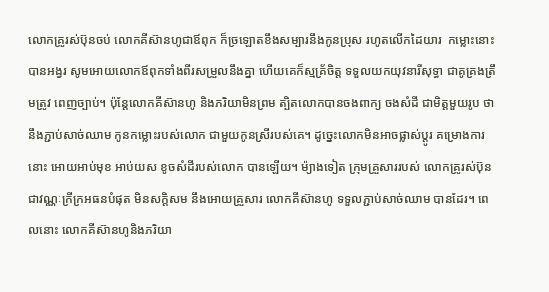លោកគ្រូរស់ប៊ុនចប់ លោកគីស៊ានហូជាឪពុក ក៏ច្រឡោតខឹងសម្បារនឹងកូនប្រុស រហូតលើកដៃយារ  កម្លោះនោះបានអង្វរ សូមអោយលោកឪពុកទាំងពីរសម្រួលនឹងគ្នា ហើយគេក៏ស្មគ្រ័ចិត្ត ទទួលយកយុវនារីសុទ្ធា ជាគូគ្រងត្រឹមត្រូវ ពេញច្បាប់។ ប៉ុន្តែលោកគីស៊ានហូ និងភរិយាមិនព្រម ត្បិតលោកបានចងពាក្យ ចងសំដី ជាមិត្តមួយរូប ថានឹងភ្ជាប់សាច់ឈាម កូនកម្លោះរបស់លោក ជាមួយកូនស្រីរបស់គេ។ ដូច្នេះលោកមិនអាចផ្លាស់ប្តូរ គម្រោងការនោះ អោយអាប់មុខ អាប់យស ខូចសំដីរបស់លោក បានឡើយ។ ម៉្យាងទៀត ក្រុមគ្រួសាររបស់ លោកគ្រូរស់ប៊ុន ជាវណ្ណៈក្រីក្រអធនបំផុត មិនសក្តិសម នឹងអោយគ្រួសារ លោកគីស៊ានហូ ទទួលភ្ជាប់សាច់ឈាម បានដែរ។ ពេលនោះ លោកគីស៊ានហូនិងភរិយា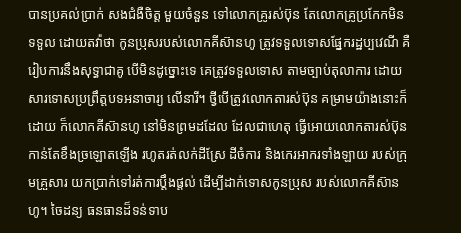បានប្រគល់ប្រាក់ សងជំងឺចិត្ត មួយចំនួន ទៅលោកគ្រូរស់ប៊ុន តែលោកគ្រូប្រកែកមិនទទួល ដោយតវ៉ាថា កូនប្រុសរបស់លោកគីស៊ានហូ ត្រូវទទួលទោសផែ្នករដ្ឋប្បវេណី គឺរៀបការនឹងសុទ្ធាជាគូ បើមិនដូច្នោះទេ គេត្រូវទទួលទោស តាមច្បាប់តុលាការ ដោយសារទោសប្រព្រឹត្តបទអនាចារ្យ លើនារី។ ថ្វីបើត្រូវលោកតារស់ប៊ុន គម្រាមយ៉ាងនោះក៏ដោយ ក៏លោកគីស៊ានហូ នៅមិនព្រមដដែល ដែលជាហេតុ ធ្វើអោយលោកតារស់ប៊ុន កាន់តែខឹងច្រឡោតឡើង រហូតរត់លក់ដីស្រែ ដីចំការ និងកេរអាករទាំងឡាយ របស់ក្រុមគ្រួសារ យកប្រាក់ទៅរត់ការប្តឹងផ្តល់ ដើម្បីដាក់ទោសកូនប្រុស របស់លោកគីស៊ានហូ។ ចៃដន្យ ធនធានដ៏ទន់ទាប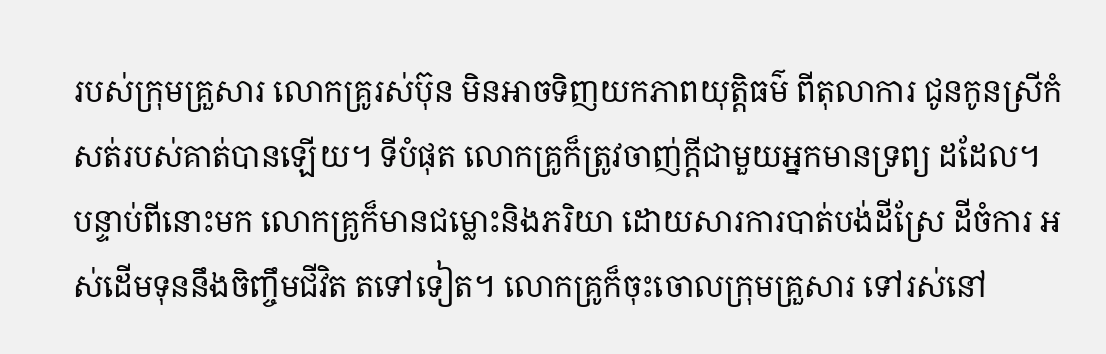របស់ក្រុមគ្រួសារ លោកគ្រូរស់ប៊ុន មិនអាចទិញយកភាពយុត្តិធម៌ ពីតុលាការ ជូនកូនស្រីកំសត់របស់គាត់បានឡើយ។ ទីបំផុត លោកគ្រូក៏ត្រូវចាញ់ក្តីជាមួយអ្នកមានទ្រព្យ ដដែល។
បន្ទាប់ពីនោះមក លោកគ្រូក៏មានជម្លោះនិងភរិយា ដោយសារការបាត់បង់ដីស្រែ ដីចំការ អស់ដើមទុននឹងចិញ្ចឹមជីវិត តទៅទៀត។ លោកគ្រូក៏ចុះចោលក្រុមគ្រួសារ ទៅរស់នៅ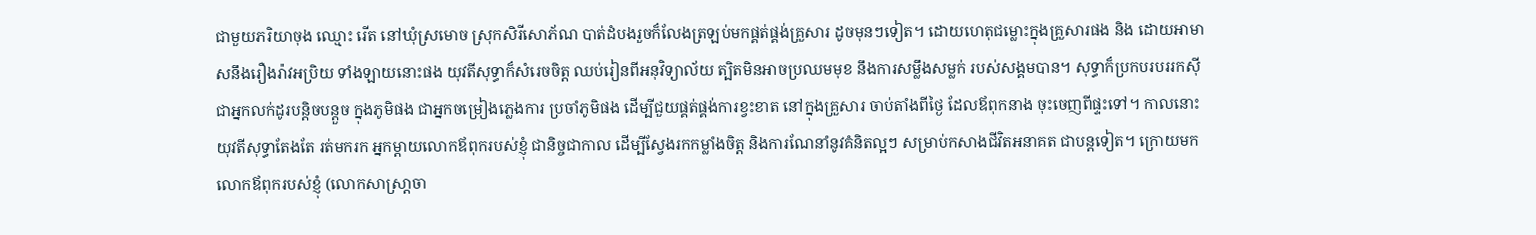ជាមួយភរិយាចុង ឈ្មោះ រើត នៅឃុំស្រមោច ស្រុកសិរីសោភ័ណ បាត់ដំបងរួចក៏លែងត្រឡប់មកផ្គត់ផ្គង់គ្រួសារ ដូចមុនៗទៀត។ ដោយហេតុជម្លោះក្នុងគ្រួសារផង និង ដោយអាមាសនឹងរឿងរ៉ាវអប្រិយ ទាំងឡាយនោះផង យុវតីសុទ្ធាក៏សំរេចចិត្ត ឈប់រៀនពីអនុវិទ្យាល័យ ត្បិតមិនអាចប្រឈមមុខ នឹងការសម្លឹងសម្លក់ របស់សង្គមបាន។ សុទ្ធាក៏ប្រកបរបររកស៊ី ជាអ្នកលក់ដូរបន្តិចបន្តួច ក្នុងភូមិផង ជាអ្នកចម្រៀងភ្លេងការ ប្រចាំភូមិផង ដើម្បីជួយផ្គត់ផ្គង់ការខ្វះខាត នៅក្នុងគ្រួសារ ចាប់តាំងពីថ្ងៃ ដែលឪពុកនាង ចុះចេញពីផ្ទះទៅ។ កាលនោះ យុវតីសុទ្ធាតែងតែ រត់មករក អ្នកម្តាយលោកឪពុករបស់ខ្ញុំ ជានិច្ចជាកាល ដើម្បីស្វែងរកកម្លាំងចិត្ត និងការណែនាំនូវគំនិតល្អៗ សម្រាប់កសាងជីវិតអនាគត ជាបន្តទៀត។ ក្រោយមក លោកឪពុករបស់ខ្ញុំ (លោកសាស្រា្តចា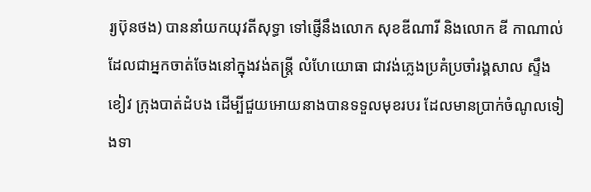រ្យប៊ុនថង) បាននាំយកយុវតីសុទ្ធា ទៅផ្ញើនឹងលោក សុខឌីណារី និងលោក ឌី កាណាល់ ដែលជាអ្នកចាត់ចែងនៅក្នុងវង់តន្រ្តី លំហែយោធា ជាវង់ភ្លេងប្រគំប្រចាំរង្គសាល ស្ទឹងខៀវ ក្រុងបាត់ដំបង ដើម្បីជួយអោយនាងបានទទួលមុខរបរ ដែលមានប្រាក់ចំណូលទៀងទា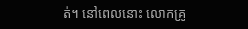ត់។ នៅពេលនោះ លោកគ្រូ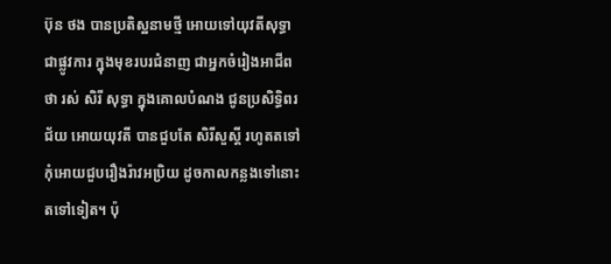ប៊ុន ថង បានប្រតិស្ឋនាមថ្មី អោយទៅយុវតីសុទ្ធា ជាផ្លូវការ ក្នុងមុខរបរជំនាញ ជាអ្នកចំរៀងអាជីពថា រស់ សិរី សុទ្ធា ក្នុងគោលបំណង ជូនប្រសិទ្ធិពរជ័យ អោយយុវតី បានជួបតែ សិរីសួស្តី រហូតតទៅ កុំអោយជួបរឿងរ៉ាវអប្រិយ ដូចកាលកន្លងទៅនោះ តទៅទៀត។ ប៉ុ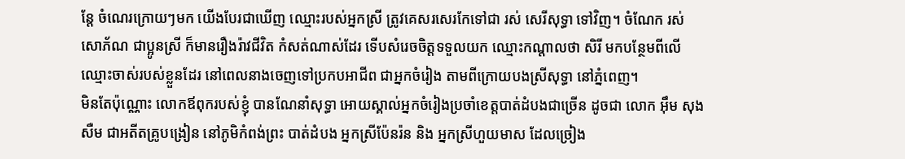ន្តែ ចំណេរក្រោយៗមក យើងបែរជាឃើញ ឈ្មោះរបស់អ្នកស្រី ត្រូវគេសរសេរកែទៅជា រស់ សេរីសុទ្ធា ទៅវិញ។ ចំណែក រស់ សោភ័ណ ជាប្អូនស្រី ក៏មានរឿងរ៉ាវជីវិត កំសត់ណាស់ដែរ ទើបសំរេចចិត្តទទួលយក ឈ្មោះកណ្តាលថា សិរី មកបន្ថែមពីលើឈ្មោះចាស់របស់ខ្លួនដែរ នៅពេលនាងចេញទៅប្រកបអាជីព ជាអ្នកចំរៀង តាមពីក្រោយបងស្រីសុទ្ធា នៅភ្នំពេញ។
មិនតែប៉ុណ្ណោះ លោកឪពុករបស់ខ្ញុំ បានណែនាំសុទ្ធា អោយស្គាល់អ្នកចំរៀងប្រចាំខេត្តបាត់ដំបងជាច្រើន ដូចជា លោក អ៊ឹម សុងសឺម ជាអតីតគ្រូបង្រៀន នៅភូមិកំពង់ព្រះ បាត់ដំបង អ្នកស្រីប៉ែនរ៉ន និង អ្នកស្រីហួយមាស ដែលច្រៀង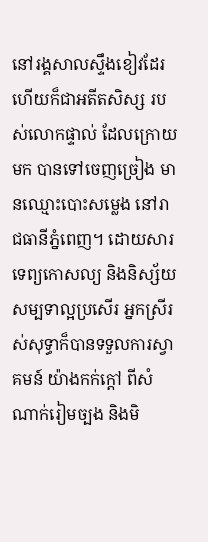នៅរង្គសាលស្ទឹងខៀវដែរ ហើយក៏ជាអតីតសិស្ស របស់លោកផ្ទាល់ ដែលក្រោយមក បានទៅចេញច្រៀង មានឈ្មោះបោះសម្លេង នៅរាជធានីភ្នំពេញ។ ដោយសារទេព្យកោសល្យ និងនិស្ស័យសម្បទាល្អប្រសើរ អ្នកស្រីរស់សុទ្ធាក៏បានទទួលការស្វាគមន៍ យ៉ាងកក់ក្តៅ ពីសំណាក់រៀមច្បង និងមិ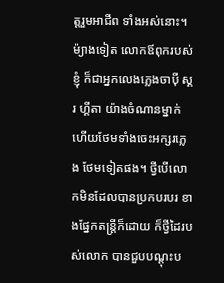ត្តរួមអាជីព ទាំងអស់នោះ។ ម៉្យាងទៀត លោកឪពុករបស់ខ្ញុំ ក៏ជាអ្នកលេងភ្លេងចាប៉ី ស្គរ ហ្គីតា យ៉ាងចំណានម្នាក់ ហើយថែមទាំងចេះអក្សរភ្លេង ថែមទៀតផង។ ថ្វីបើលោកមិនដែលបានប្រកបរបរ ខាងផ្នែកតន្រ្តីក៏ដោយ ក៏ថ្វីដៃរបស់លោក បានជួបបណ្តុះប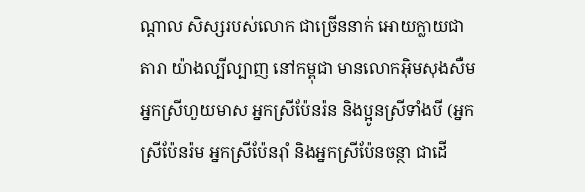ណ្តាល សិស្សរបស់លោក ជាច្រើននាក់ អោយក្លាយជាតារា យ៉ាងល្បីល្បាញ នៅកម្ពុជា មានលោកអ៊ិមសុងសឺម អ្នកស្រីហួយមាស អ្នកស្រីប៉ែនរ៉ន និងប្អូនស្រីទាំងបី (អ្នកស្រីប៉ែនរ៉ម អ្នកស្រីប៉ែនរ៉ាំ និងអ្នកស្រីប៉ែនចន្ថា ជាដើ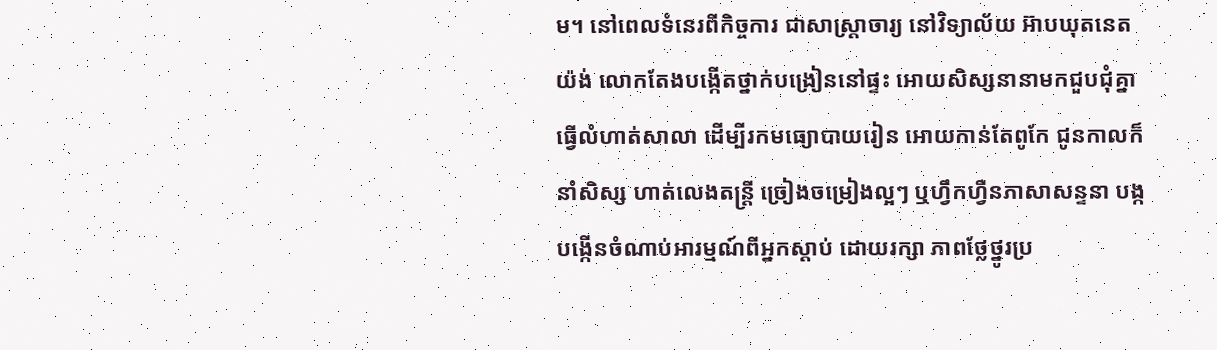ម។ នៅពេលទំនេរពីកិច្ចការ ជាសាស្រ្តាចារ្យ នៅវិទ្យាល័យ អ៊ាបឃុតនេតយ៉ង់ លោកតែងបងើ្កតថ្នាក់បង្រៀននៅផ្ទះ អោយសិស្សនានាមកជួបជុំគ្នា ធ្វើលំហាត់សាលា ដើម្បីរកមធ្យោបាយរៀន អោយកាន់តែពូកែ ជូនកាលក៏នាំសិស្ស ហាត់លេងតន្ត្រី ច្រៀងចម្រៀងល្អៗ ឬហ្វឹកហ្វឺនភាសាសន្ទនា បង្កបង្កើនចំណាប់អារម្មណ៍ពីអ្នកស្តាប់ ដោយរក្សា ភាពថ្លែថ្នូរប្រ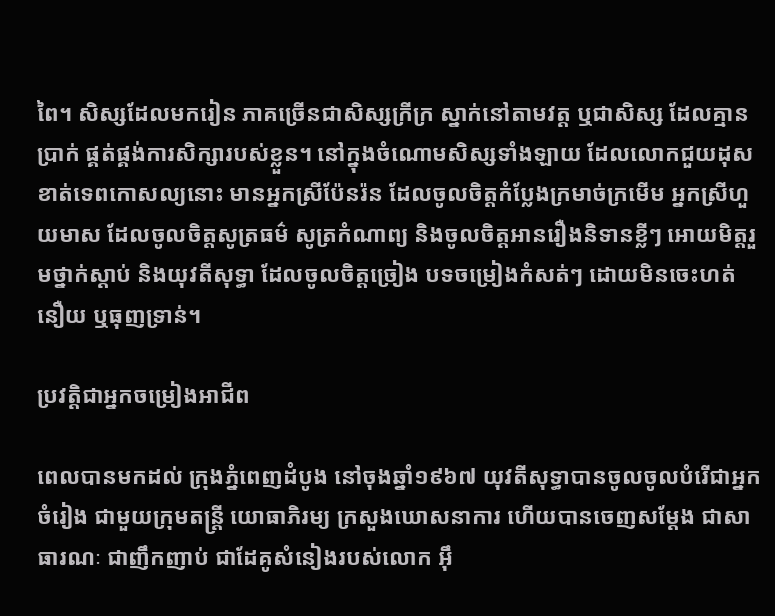ពៃ។ សិស្សដែលមករៀន ភាគច្រើនជាសិស្សក្រីក្រ ស្នាក់នៅតាមវត្ត ឬជាសិស្ស ដែលគ្មានប្រាក់ ផ្គត់ផ្គង់ការសិក្សារបស់ខ្លួន។ នៅក្នុងចំណោមសិស្សទាំងឡាយ ដែលលោកជួយដុសខាត់ទេពកោសល្យនោះ មានអ្នកស្រីប៉ែនរ៉ន ដែលចូលចិត្តកំប្លែងក្រមាច់ក្រមើម អ្នកស្រីហួយមាស ដែលចូលចិត្តសូត្រធម៌ សូត្រកំណាព្យ និងចូលចិត្តអានរឿងនិទានខ្លីៗ អោយមិត្តរួមថ្នាក់ស្តាប់ និងយុវតីសុទ្ធា ដែលចូលចិត្តច្រៀង បទចម្រៀងកំសត់ៗ ដោយមិនចេះហត់នឿយ ឬធុញទ្រាន់។

ប្រវត្តិជាអ្នកចម្រៀងអាជីព

ពេលបានមកដល់ ក្រុងភ្នំពេញដំបូង នៅចុងឆ្នាំ១៩៦៧ យុវតីសុទ្ធាបានចូលចូលបំរើជាអ្នកចំរៀង ជាមួយក្រុមតន្រ្តី យោធាភិរម្យ ក្រសួងឃោសនាការ ហើយបានចេញសម្តែង ជាសាធារណៈ ជាញឹកញាប់ ជាដែគូសំនៀងរបស់លោក អ៊ឹ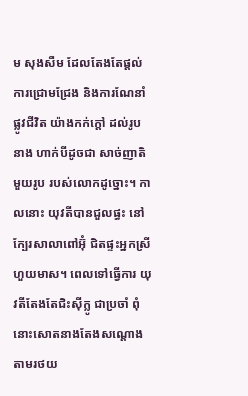ម សុងសឺម ដែលតែងតែផ្តល់ការជ្រោមជ្រែង និងការណែនាំផ្លូវជីវិត យ៉ាងកក់ក្តៅ ដល់រូបនាង ហាក់បីដូចជា សាច់ញាតិមួយរូប របស់លោកដូច្នោះ។ កាលនោះ យុវតីបានជួលផ្ធះ នៅក្បែរសាលាពៅអ៊ុំ ជិតផ្ទះអ្នកស្រីហួយមាស។ ពេលទៅធ្វើការ យុវតីតែងតែជិះស៊ីក្លូ ជាប្រចាំ ពុំនោះសោតនាងតែងសណ្តោង តាមរថយ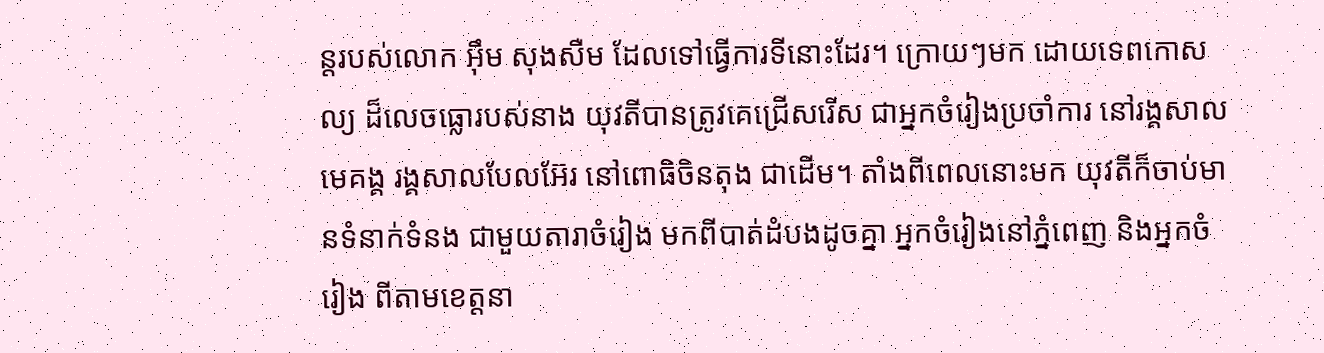ន្តរបស់លោក អ៊ឹម សុងសឺម ដែលទៅធ្វើការទីនោះដែរ។ ក្រោយៗមក ដោយទេពកោសល្យ ដ៏លេចធ្លោរបស់នាង យុវតីបានត្រូវគេជ្រើសរើស ជាអ្នកចំរៀងប្រចាំការ នៅរង្គសាលមេគង្គ រង្គសាលបែលអ៊ែរ នៅពោធិចិនតុង ជាដើម។ តាំងពីពេលនោះមក យុវតីក៏ចាប់មានទំនាក់ទំនង ជាមួយតារាចំរៀង មកពីបាត់ដំបងដូចគ្នា អ្នកចំរៀងនៅភ្នំពេញ និងអ្នកចំរៀង ពីតាមខេត្តនា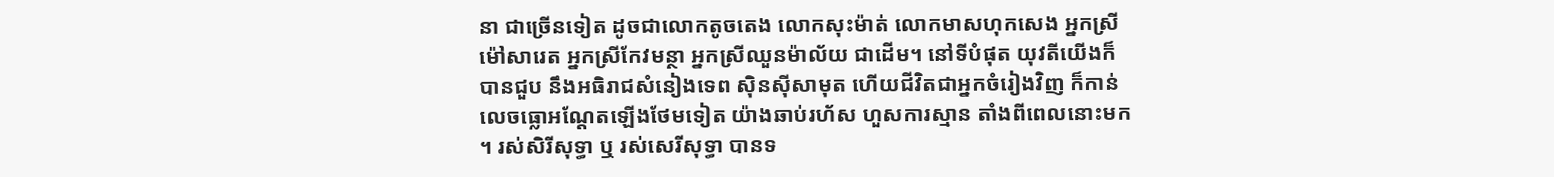នា ជាច្រើនទៀត ដូចជាលោកតូចតេង លោកសុះម៉ាត់ លោកមាសហុកសេង អ្នកស្រីម៉ៅសារេត អ្នកស្រីកែវមន្ថា អ្នកស្រីឈួនម៉ាល័យ ជាដើម។ នៅទីបំផុត យុវតីយើងក៏បានជួប នឹងអធិរាជសំនៀងទេព ស៊ិនស៊ីសាមុត ហើយជីវិតជាអ្នកចំរៀងវិញ ក៏កាន់លេចធ្លោអណ្តែតឡើងថែមទៀត យ៉ាងឆាប់រហ័ស ហួសការស្មាន តាំងពីពេលនោះមក។ រស់សិរីសុទ្ធា ឬ រស់សេរីសុទ្ធា បានទ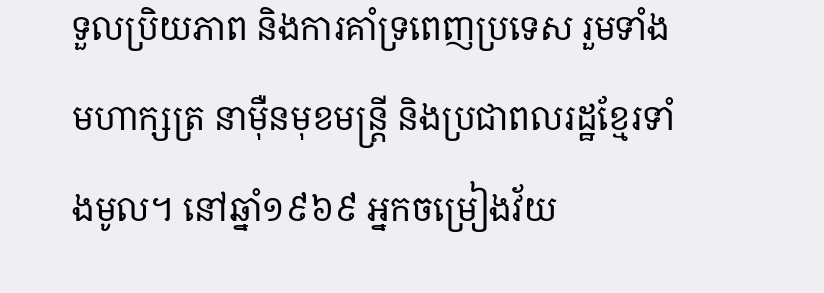ទួលប្រិយភាព និងការគាំទ្រពេញប្រទេស រួមទាំងមហាក្សត្រ នាម៉ឺនមុខមន្រ្តី និងប្រជាពលរដ្ឋខែ្មរទាំងមូល។ នៅឆ្នាំ១៩៦៩ អ្នកចម្រៀងវ័យ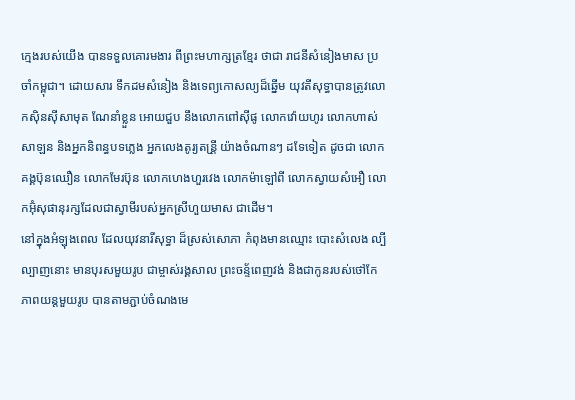ក្មេងរបស់យើង បានទទួលគោរមងារ ពីព្រះមហាក្សត្រខ្មែរ ថាជា រាជនីសំនៀងមាស ប្រចាំកម្ពុជា។ ដោយសារ ទឹកដមសំនៀង និងទេព្យកោសល្យដ៏ឆ្នើម យុវតីសុទ្ធាបានត្រូវលោកស៊ិនស៊ីសាមុត ណែនាំខ្លួន អោយជួប នឹងលោកពៅស៊ីផូ លោកវ៉ោយហូរ លោកហាស់សាឡន និងអ្នកនិពន្ធបទភ្លេង អ្នកលេងតូរ្យតន្រី្ត យ៉ាងចំណានៗ ដទែទៀត ដូចជា លោកគង្គប៊ុនឈឿន លោកមែរប៊ុន លោកហេងហួរវេង លោកម៉ាឡៅពី លោកស្វាយសំអឿ លោកអ៊ុំសុផានុរក្សដែលជាស្វាមីរបស់អ្នកស្រីហួយមាស ជាដើម។
នៅក្នុងអំឡុងពេល ដែលយុវនារីសុទ្ធា ដ៏ស្រស់សោភា កំពុងមានឈ្មោះ បោះសំលេង ល្បីល្បាញនោះ មានបុរសមួយរូប ជាម្ចាស់រង្គសាល ព្រះចន័្ទពេញវង់ និងជាកូនរបស់ថៅកែភាពយន្តមួយរូប បានតាមភ្ជាប់ចំណងមេ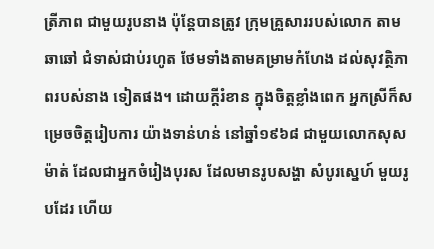ត្រីភាព ជាមួយរូបនាង ប៉ុន្តែបានត្រូវ ក្រុមគ្រួសាររបស់លោក តាមឆាឆៅ ជំទាស់ជាប់រហូត ថែមទាំងតាមគម្រាមកំហែង ដល់សុវត្ថិភាពរបស់នាង ទៀតផង។ ដោយក្តីរំខាន ក្នុងចិត្តខ្លាំងពេក អ្នកស្រីក៏សម្រេចចិត្តរៀបការ យ៉ាងទាន់ហន់ នៅឆ្នាំ១៩៦៨ ជាមួយលោកសុសម៉ាត់ ដែលជាអ្នកចំរៀងបុរស ដែលមានរូបសង្ហា សំបូរស្នេហ៍ មួយរូបដែរ ហើយ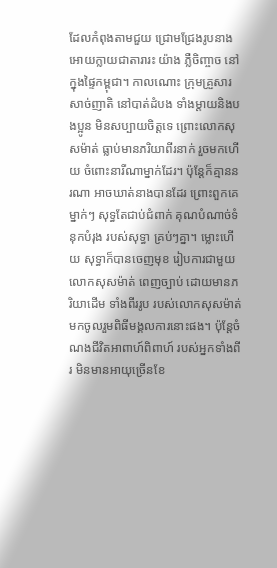ដែលកំពុងតាមជួយ ជ្រោមជ្រែងរូបនាង អោយក្លាយជាតារារះ យ៉ាង ភ្លឺចិញ្ចាច នៅក្នុងផ្ទៃកម្ពុជា។ កាលណោះ ក្រុមគ្រួសារសាច់ញាតិ នៅបាត់ដំបង ទាំងម្តាយនិងបងប្អូន មិនសប្បាយចិត្តទេ ព្រោះលោកសុសម៉ាត់ ធ្លាប់មានភរិយាពីរនាក់ រួចមកហើយ ចំពោះនារីណាម្នាក់ដែរ។ ប៉ុន្តែក៏គ្មាននរណា អាចឃាត់នាងបានដែរ ព្រោះពួកគេម្នាក់ៗ សុទ្ធតែជាប់ជំពាក់ គុណបំណាច់ទំនុកបំរុង របស់សុទ្ធា គ្រប់ៗគ្នា។ ម្លោះហើយ សុទ្ធាក៏បានចេញមុខ រៀបការជាមួយ លោកសុសម៉ាត់ ពេញច្បាប់ ដោយមានភរិយាដើម ទាំងពីររូប របស់លោកសុសម៉ាត់ មកចូលរួមពិធីមង្គលការនោះផង។ ប៉ុនែ្តចំណងជីវិតអាពាហ៍ពិពាហ៍ របស់អ្នកទាំងពីរ មិនមានអាយុច្រើនខែ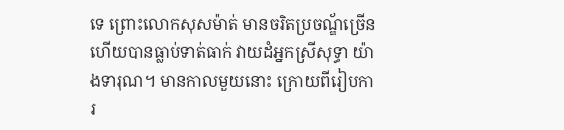ទេ ព្រោះលោកសុសម៉ាត់ មានចរិតប្រចណ្ឌ័ច្រើន ហើយបានធ្លាប់ទាត់ធាក់ វាយដំអ្នកស្រីសុទ្ធា យ៉ាងទារុណ។ មានកាលមួយនោះ ក្រោយពីរៀបការ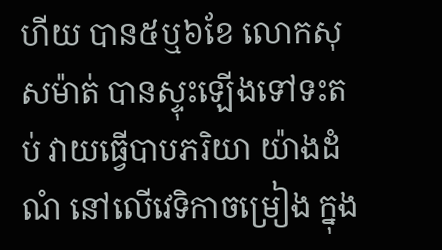ហីយ បាន៥ឬ៦ខែ លោកសុសម៉ាត់ បានស្ទុះឡើងទៅទះតប់ វាយធ្វើបាបភរិយា យ៉ាងដំណំ នៅលើវេទិកាចម្រៀង ក្នុង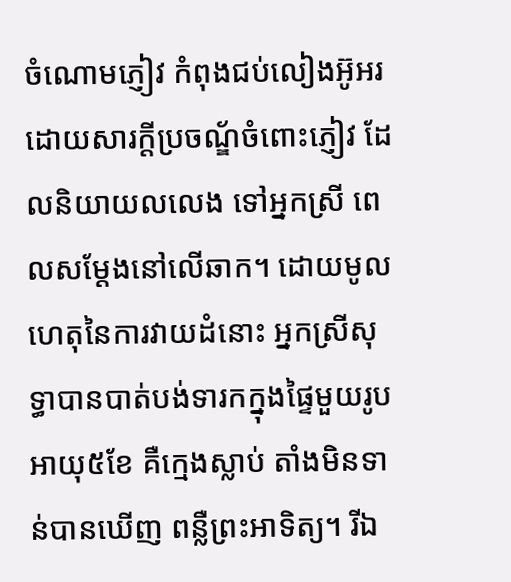ចំណោមភ្ញៀវ កំពុងជប់លៀងអ៊ូអរ ដោយសារក្តីប្រចណ្ឌ័ចំពោះភ្ញៀវ ដែលនិយាយលលេង ទៅអ្នកស្រី ពេលសម្តែងនៅលើឆាក។ ដោយមូលហេតុនៃការវាយដំនោះ អ្នកស្រីសុទ្ធាបានបាត់បង់ទារកក្នុងផ្ទៃមួយរូប អាយុ៥ខែ គឺក្មេងស្លាប់ តាំងមិនទាន់បានឃើញ ពន្លឺព្រះអាទិត្យ។ រីឯ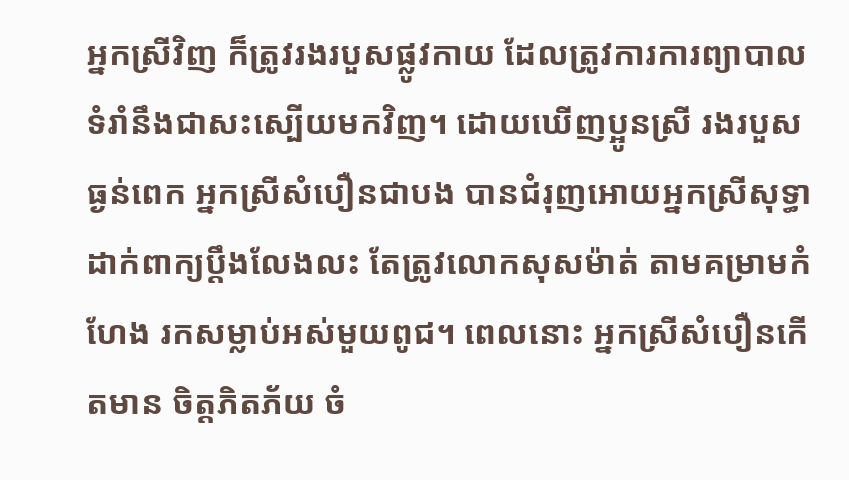អ្នកស្រីវិញ ក៏ត្រូវរងរបួសផ្លូវកាយ ដែលត្រូវការការព្យាបាល ទំរាំនឹងជាសះស្បើយមកវិញ។ ដោយឃើញប្អូនស្រី រងរបួសធ្ងន់ពេក អ្នកសី្រសំបឿនជាបង បានជំរុញអោយអ្នកស្រីសុទ្ធា ដាក់ពាក្យប្តឹងលែងលះ តែត្រូវលោកសុសម៉ាត់ តាមគម្រាមកំហែង រកសម្លាប់អស់មួយពូជ។ ពេលនោះ អ្នកស្រីសំបឿនកើតមាន ចិត្តភិតភ័យ ចំ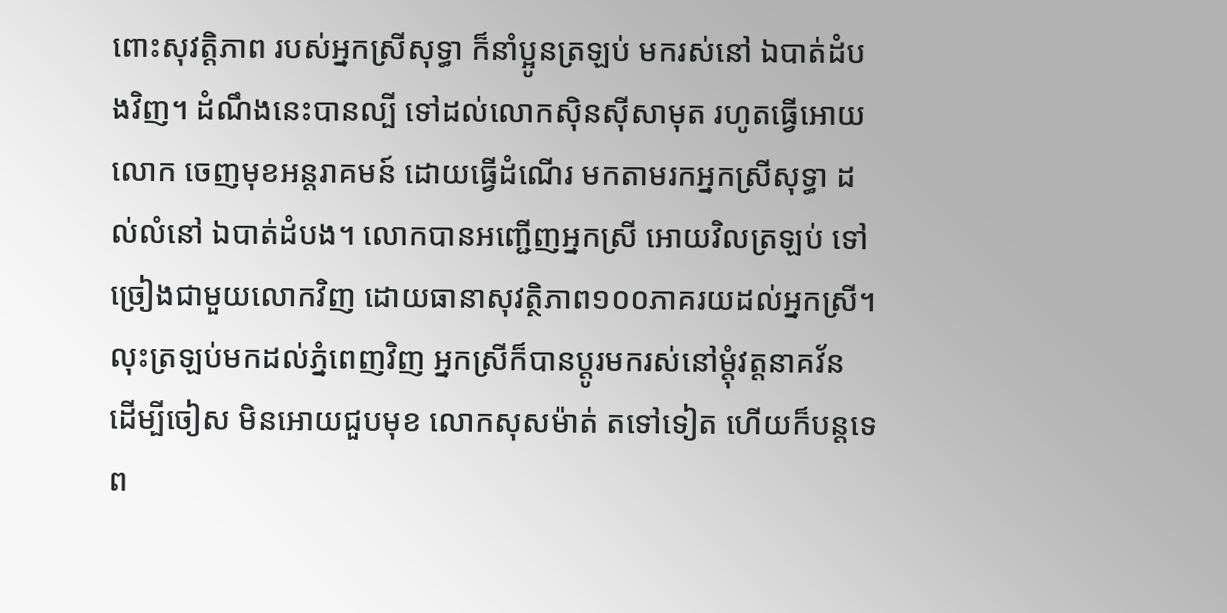ពោះសុវត្តិភាព របស់អ្នកស្រីសុទ្ធា ក៏នាំប្អូនត្រឡប់ មករស់នៅ ឯបាត់ដំបងវិញ។ ដំណឹងនេះបានល្បី ទៅដល់លោកស៊ិនស៊ីសាមុត រហូតធ្វើអោយលោក ចេញមុខអន្តរាគមន៍ ដោយធ្វើដំណើរ មកតាមរកអ្នកស្រីសុទ្ធា ដល់លំនៅ ឯបាត់ដំបង។ លោកបានអញ្ជើញអ្នកស្រី អោយវិលត្រឡប់ ទៅច្រៀងជាមួយលោកវិញ ដោយធានាសុវត្ថិភាព១០០ភាគរយដល់អ្នកស្រី។ លុះត្រឡប់មកដល់ភ្នំពេញវិញ អ្នកស្រីក៏បានប្តូរមករស់នៅម្តុំវត្តនាគវ័ន ដើម្បីចៀស មិនអោយជួបមុខ លោកសុសម៉ាត់ តទៅទៀត ហើយក៏បន្តទេព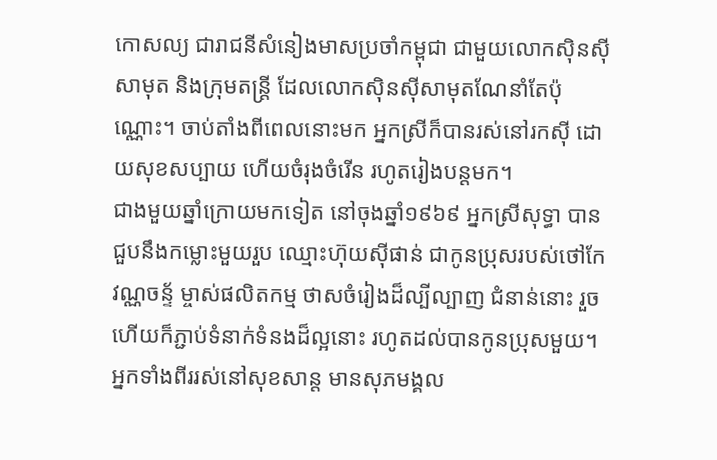កោសល្យ ជារាជនីសំនៀងមាសប្រចាំកម្ពុជា ជាមួយលោកស៊ិនស៊ីសាមុត និងក្រុមតន្រ្តី ដែលលោកស៊ិនស៊ីសាមុតណែនាំតែប៉ុណ្ណោះ។ ចាប់តាំងពីពេលនោះមក អ្នកស្រីក៏បានរស់នៅរកស៊ី ដោយសុខសប្បាយ ហើយចំរុងចំរើន រហូតរៀងបន្តមក។
ជាងមួយឆ្នាំក្រោយមកទៀត នៅចុងឆ្នាំ១៩៦៩ អ្នកស្រីសុទ្ធា បានជួបនឹងកម្លោះមួយរួប ឈ្មោះហ៊ុយស៊ីផាន់ ជាកូនប្រុសរបស់ថៅកែ វណ្ណចន្ទ័ ម្ចាស់ផលិតកម្ម ថាសចំរៀងដ៏ល្បីល្បាញ ជំនាន់នោះ រួចហើយក៏ភ្ជាប់ទំនាក់ទំនងដ៏ល្អនោះ រហូតដល់បានកូនប្រុសមួយ។ អ្នកទាំងពីររស់នៅសុខសាន្ត មានសុភមង្គល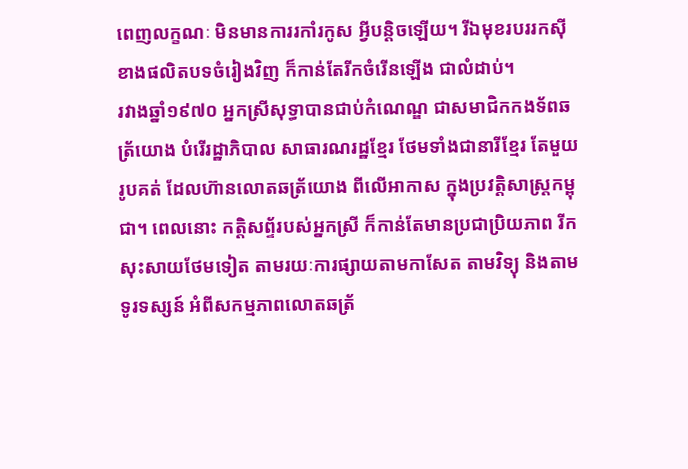ពេញលក្ខណៈ មិនមានការរកាំរកូស អ្វីបន្តិចឡើយ។ រីឯមុខរបររកស៊ី ខាងផលិតបទចំរៀងវិញ ក៏កាន់តែរីកចំរើនឡើង ជាលំដាប់។
រវាងឆ្នាំ១៩៧០ អ្នកស្រីសុទ្ធាបានជាប់កំណេណ្ឌ ជាសមាជិកកងទ័ពឆត្រ័យោង បំរើរដ្ឋាភិបាល សាធារណរដ្ឋខ្មែរ ថែមទាំងជានារីខ្មែរ តែមួយរូបគត់ ដែលហ៊ានលោតឆត្រ័យោង ពីលើអាកាស ក្នុងប្រវត្តិសាស្រ្តកម្ពុជា។ ពេលនោះ កត្តិសព្ទ័របស់អ្នកស្រី ក៏កាន់តែមានប្រជាប្រិយភាព រីកសុះសាយថែមទៀត តាមរយៈការផ្សាយតាមកាសែត តាមវិទ្យុ និងតាមទូរទស្សន៍ អំពីសកម្មភាពលោតឆត្រ័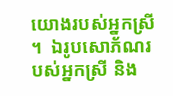យោងរបស់អ្នកស្រី ។  ឯរូបសោភ័ណរបស់អ្នកស្រី និង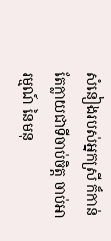សំនៀងរបស់អ្នកស្រី ក៏កាន់តែក្លាយជាទីចាប់ចិត្ត ចាប់អារម្មណ៍ នៃមនុ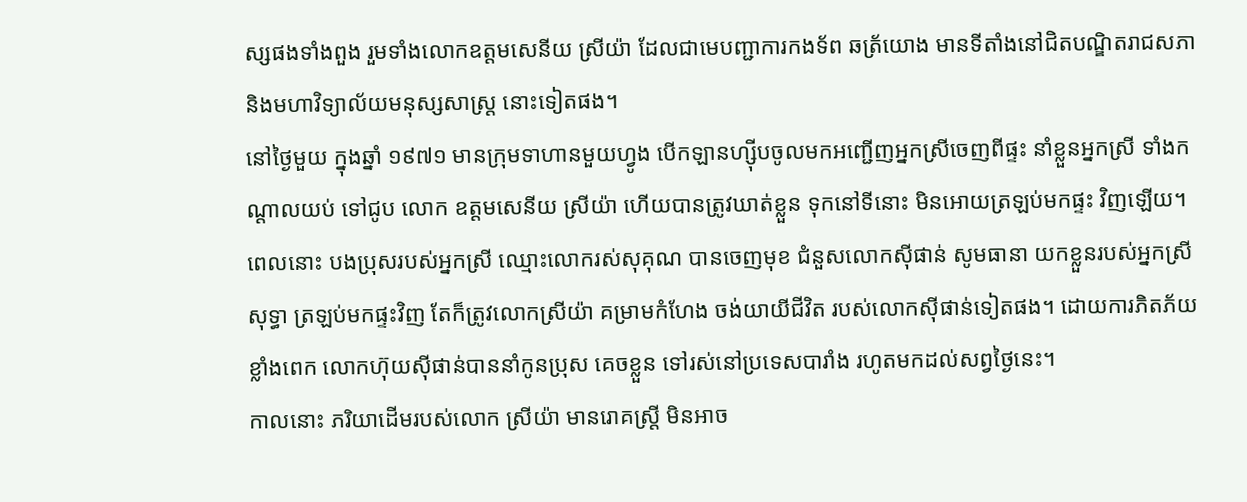ស្សផងទាំងពួង រួមទាំងលោកឧត្តមសេនីយ ស្រីយ៉ា ដែលជាមេបញ្ជាការកងទ័ព ឆត្រ័យោង មានទីតាំងនៅជិតបណ្ឌិតរាជសភា និងមហាវិទ្យាល័យមនុស្សសាស្រ្ត នោះទៀតផង។
នៅថ្ងៃមួយ ក្នុងឆ្នាំ ១៩៧១ មានក្រុមទាហានមួយហ្វូង បើកឡានហ្ស៊ីបចូលមកអញ្ជើញអ្នកស្រីចេញពីផ្ទះ នាំខ្លួនអ្នកស្រី ទាំងកណ្តាលយប់ ទៅជូប លោក ឧត្តមសេនីយ ស្រីយ៉ា ហើយបានត្រូវឃាត់ខ្លួន ទុកនៅទីនោះ មិនអោយត្រឡប់មកផ្ទះ វិញឡើយ។ ពេលនោះ បងប្រុសរបស់អ្នកស្រី ឈ្មោះលោករស់សុគុណ បានចេញមុខ ជំនួសលោកស៊ីផាន់ សូមធានា យកខ្លួនរបស់អ្នកស្រីសុទ្ធា ត្រឡប់មកផ្ទះវិញ តែក៏ត្រូវលោកស្រីយ៉ា គម្រាមកំហែង ចង់យាយីជីវិត របស់លោកស៊ីផាន់ទៀតផង។ ដោយការភិតភ័យខ្លាំងពេក លោកហ៊ុយស៊ីផាន់បាននាំកូនប្រុស គេចខ្លួន ទៅរស់នៅប្រទេសបារាំង រហូតមកដល់សព្វថ្ងៃនេះ។
កាលនោះ ភរិយាដើមរបស់លោក ស្រីយ៉ា មានរោគស្រ្តី មិនអាច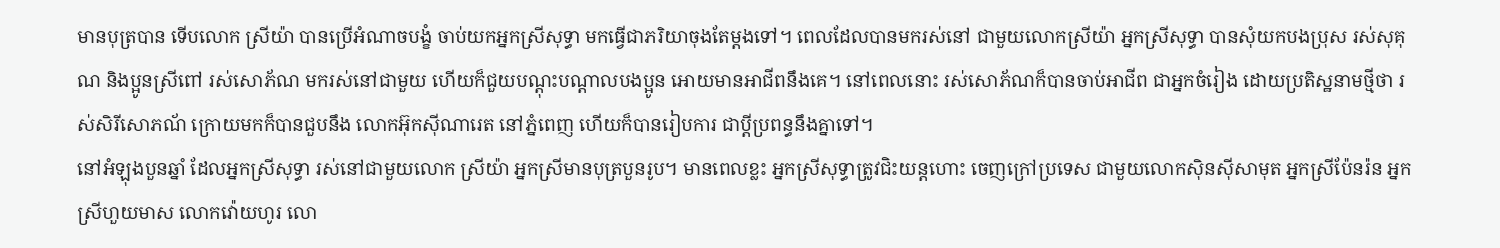មានបុត្របាន ទើបលោក ស្រីយ៉ា បានប្រើអំណាចបង្ខំ ចាប់យកអ្នកស្រីសុទ្ធា មកធ្វើជាភរិយាចុងតែម្តងទៅ។ ពេលដែលបានមករស់នៅ ជាមួយលោកស្រីយ៉ា អ្នកស្រីសុទ្ធា បានសុំយកបងប្រុស រស់សុគុណ និងប្អូនស្រីពៅ រស់សោភ័ណ មករស់នៅជាមួយ ហើយក៏ជួយបណ្តុះបណ្តាលបងប្អូន អោយមានអាជីពនឹងគេ។ នៅពេលនោះ រស់សោភ័ណក៏បានចាប់អាជីព ជាអ្នកចំរៀង ដោយប្រតិស្ឋនាមថ្មីថា រស់សិរីសោភណ័ ក្រោយមកក៏បានជួបនឹង លោកអ៊ុកស៊ីណារេត នៅភ្នំពេញ ហើយក៏បានរៀបការ ជាប្តីប្រពន្ធនឹងគ្នាទៅ។
នៅអំឡុងបួនឆ្នាំ ដែលអ្នកស្រីសុទ្ធា រស់នៅជាមួយលោក ស្រីយ៉ា អ្នកស្រីមានបុត្របួនរូប។ មានពេលខ្លះ អ្នកស្រីសុទ្ធាត្រូវជិះយន្តហោះ ចេញក្រៅប្រទេស ជាមួយលោកស៊ិនស៊ីសាមុត អ្នកស្រីប៉ែនរ៉ន អ្នកស្រីហួយមាស លោកវ៉ោយហូរ លោ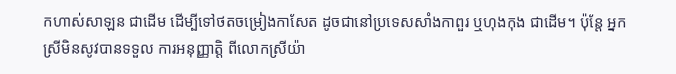កហាស់សាឡន ជាដើម ដើម្បីទៅថតចម្រៀងកាសែត ដូចជានៅប្រទេសសាំងកាពួរ ឬហុងកុង ជាដើម។ ប៉ុន្តែ អ្នកស្រីមិនសូវបានទទួល ការអនុញ្ញាត្តិ ពីលោកស្រីយ៉ា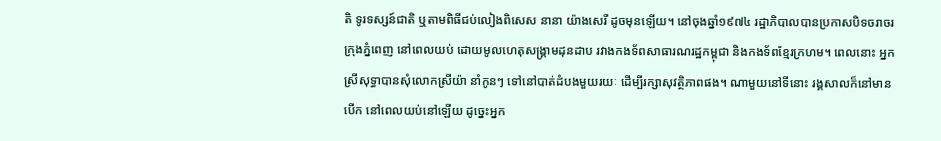តិ ទូរទស្សន៍ជាតិ ឬតាមពិធីជប់លៀងពិសេស នានា យ៉ាងសេរី ដូចមុនឡើយ។ នៅចុងឆ្នាំ១៩៧៤ រដ្ឋាភិបាលបានប្រកាសបិទចរាចរ ក្រុងភ្នំពេញ នៅពេលយប់ ដោយមូលហេតុសង្រ្គាមដុនដាប រវាងកងទ័ពសាធារណរដ្ឋកម្ពុជា និងកងទ័ពខ្មែរក្រហម។ ពេលនោះ អ្នកស្រីសុទ្ធាបានសុំលោកស្រីយ៉ា នាំកូនៗ ទៅនៅបាត់ដំបងមួយរយៈ ដើម្បីរក្សាសុវត្ថិភាពផង។ ណាមួយនៅទីនោះ រង្គសាលក៏នៅមានបើក នៅពេលយប់នៅឡើយ ដូច្នេះអ្នក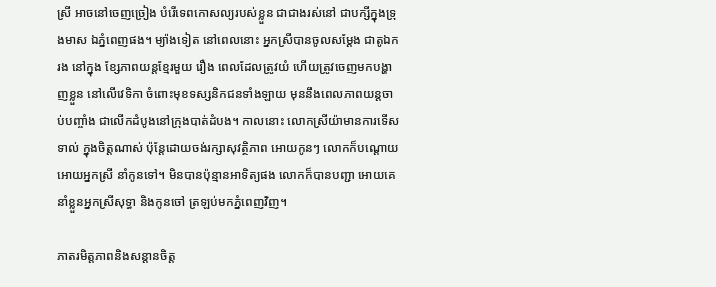ស្រី អាចនៅចេញច្រៀង បំរើទេពកោសល្យរបស់ខ្លួន ជាជាងរស់នៅ ជាបក្សីក្នុងទ្រុងមាស ឯភ្នំពេញផង។ ម្យ៉ាងទៀត នៅពេលនោះ អ្នកស្រីបានចូលសម្តែង ជាតូឯករង នៅក្នុង ខ្សែភាពយន្តខ្មែរមួយ រឿង ពេលដែលត្រូវយំ ហើយត្រូវចេញមកបង្ហាញខ្លួន នៅលើវេទិកា ចំពោះមុខទស្សនិកជនទាំងឡាយ មុននឹងពេលភាពយន្តចាប់បញ្ចាំង ជាលើកដំបូងនៅក្រុងបាត់ដំបង។ កាលនោះ លោកស្រីយ៉ាមានការទើសទាល់ ក្នុងចិត្តណាស់ ប៉ុន្តែដោយចង់រក្សាសុវត្ថិភាព អោយកូនៗ លោកក៏បណ្តោយអោយអ្នកស្រី នាំកូនទៅ។ មិនបានប៉ុន្មានអាទិត្យផង លោកក៏បានបញ្ជា អោយគេនាំខ្លួនអ្នកស្រីសុទ្ធា និងកូនចៅ ត្រឡប់មកភ្នំពេញវិញ។

ភាតរមិត្តភាពនិងសន្តានចិត្ត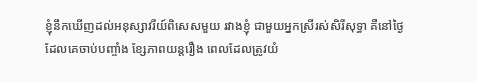ខ្ញុំនឹកឃើញដល់អនុស្សាវរីយ៍ពិសេសមួយ រវាងខ្ញុំ ជាមួយអ្នកស្រីរស់សិរីសុទ្ធា គឺនៅថ្ងៃដែលគេចាប់បញ្ចាំង ខ្សែភាពយន្តរឿង ពេលដែលត្រូវយំ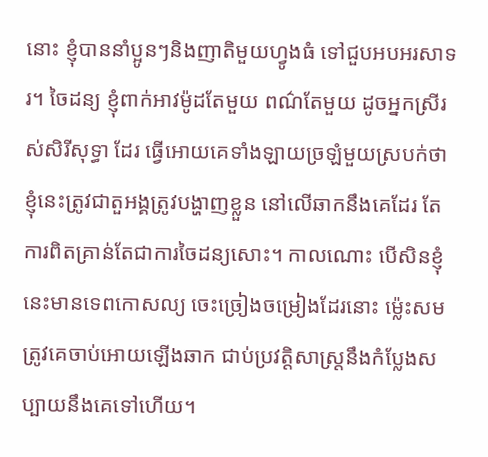នោះ ខ្ញុំបាននាំប្អូនៗនិងញាតិមួយហ្វូងធំ ទៅជួបអបអរសាទរ។ ចៃដន្យ ខ្ញុំពាក់អាវម៉ូដតែមួយ ពណ៌តែមួយ ដូចអ្នកស្រីរស់សិរីសុទ្ធា ដែរ ធ្វើអោយគេទាំងឡាយច្រឡំមួយស្របក់ថា ខ្ញុំនេះត្រូវជាតួអង្គត្រូវបង្ហាញខ្លួន នៅលើឆាកនឹងគេដែរ តែការពិតគ្រាន់តែជាការចៃដន្យសោះ។ កាលណោះ បើសិនខ្ញុំនេះមានទេពកោសល្យ ចេះច្រៀងចម្រៀងដែរនោះ ម៉្លេះសមត្រូវគេចាប់អោយឡើងឆាក ជាប់ប្រវត្តិសាស្រ្តនឹងកំប្លែងសប្បាយនឹងគេទៅហើយ។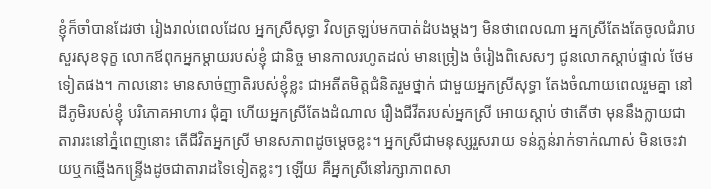ខ្ញុំក៏ចាំបានដែរថា រៀងរាល់ពេលដែល អ្នកស្រីសុទ្ធា វិលត្រឡប់មកបាត់ដំបងម្តងៗ មិនថាពេលណា អ្នកស្រីតែងតែចូលជំរាប សួរសុខទុក្ខ លោកឪពុកអ្នកម្តាយរបស់ខ្ញុំ ជានិច្ច មានកាលរហូតដល់ មានច្រៀង ចំរៀងពិសេសៗ ជូនលោកស្តាប់ផ្ទាល់ ថែមទៀតផង។ កាលនោះ មានសាច់ញាតិរបស់ខ្ញុំខ្លះ ជាអតីតមិត្តជំនិតរួមថ្នាក់ ជាមួយអ្នកស្រីសុទ្ធា តែងចំណាយពេលរួមគ្នា នៅដីភូមិរបស់ខ្ញុំ បរិភោគអាហារ ជុំគ្នា ហើយអ្នកស្រីតែងដំណាល រឿងជីវីតរបស់អ្នកស្រី អោយស្តាប់ ថាតើថា មុននឹងក្លាយជាតារារះនៅភ្នំពេញនោះ តើជីវិតអ្នកស្រី មានសភាពដូចម្តេចខ្លះ។ អ្នកស្រីជាមនុស្សរួសរាយ ទន់ភ្លន់រាក់ទាក់ណាស់ មិនចេះវាយឬកឆ្មើងកន្រ្ទើងដូចជាតារាដទៃទៀតខ្លះៗ ឡើយ គឺអ្នកស្រីនៅរក្សាភាពសា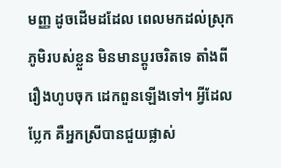មញ្ញ ដូចដើមដដែល ពេលមកដល់ស្រុកភូមិរបស់ខ្លួន មិនមានប្តូរចរិតទេ តាំងពីរឿងហូបចុក ដេកពួនឡើងទៅ។ អ្វីដែលប្លែក គឺអ្នកស្រីបានជួយផ្លាស់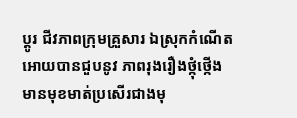ប្តូរ ជីវភាពក្រុមគ្រួសារ ឯស្រុកកំណើត អោយបានជួបនូវ ភាពរុងរឿងថ្កុំថ្កើង មានមុខមាត់ប្រសើរជាងមុ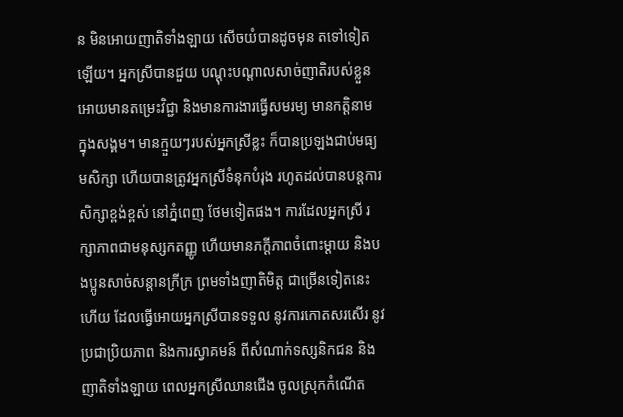ន មិនអោយញាតិទាំងឡាយ សើចយំបានដូចមុន តទៅទៀតឡើយ។ អ្នកស្រីបានជួយ បណ្តុះបណ្តាលសាច់ញាតិរបស់ខ្លួន អោយមានតម្រេះវិជ្ជា និងមានការងារធ្វើសមរម្យ មានកត្តិនាម ក្នុងសង្គម។ មានក្មួយៗរបស់អ្នកស្រីខ្លះ ក៏បានប្រឡងជាប់មធ្យមសិក្សា ហើយបានត្រូវអ្នកស្រីទំនុកបំរុង រហូតដល់បានបន្តការសិក្សាខ្ពង់ខ្ពស់ នៅភ្នំពេញ ថែមទៀតផង។ ការដែលអ្នកស្រី រក្សាភាពជាមនុស្សកតញ្ញូ ហើយមានភក្តីភាពចំពោះម្តាយ និងបងប្អូនសាច់សន្តានក្រីក្រ ព្រមទាំងញាតិមិត្ត ជាច្រើនទៀតនេះហើយ ដែលធ្វើអោយអ្នកស្រីបានទទួល នូវការកោតសរសើរ នូវប្រជាប្រិយភាព និងការស្វាគមន៍ ពីសំណាក់ទស្សនិកជន និងញាតិទាំងឡាយ ពេលអ្នកស្រីឈានជើង ចូលស្រុកកំណើត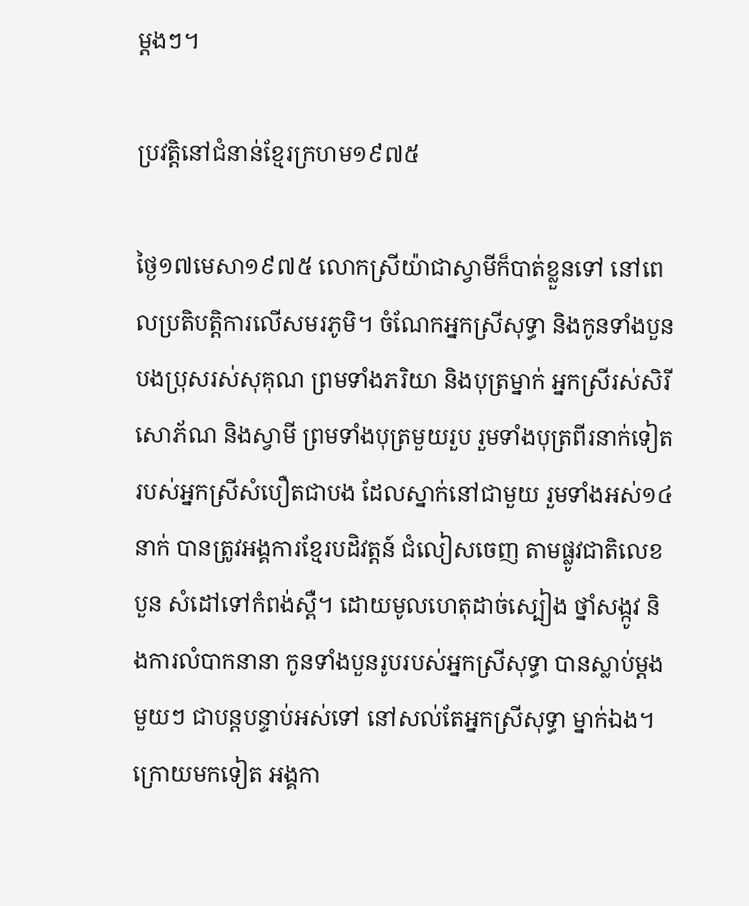ម្តងៗ។

ប្រវត្តិនៅជំនាន់ខ្មែរក្រហម១៩៧៥

ថ្ងៃ១៧មេសា១៩៧៥ លោកស្រីយ៉ាជាស្វាមីក៏បាត់ខ្លួនទៅ នៅពេលប្រតិបត្តិការលើសមរភូមិ។ ចំណែកអ្នកស្រីសុទ្ធា និងកូនទាំងបួន បងប្រុសរស់សុគុណ ព្រមទាំងភរិយា និងបុត្រម្នាក់ អ្នកស្រីរស់សិរីសោភ័ណ និងស្វាមី ព្រមទាំងបុត្រមួយរួប រួមទាំងបុត្រពីរនាក់ទៀត របស់អ្នកស្រីសំបឿតជាបង ដែលស្នាក់នៅជាមួយ រួមទាំងអស់១៤នាក់ បានត្រូវអង្គការខ្មែរបដិវត្តន៍ ជំលៀសចេញ តាមផ្លូវជាតិលេខបួន សំដៅទៅកំពង់ស្ពឺ។ ដោយមូលហេតុដាច់ស្បៀង ថ្នាំសង្កូវ និងការលំបាកនានា កូនទាំងបួនរូបរបស់អ្នកស្រីសុទ្ធា បានស្លាប់ម្តងមួយៗ ជាបន្តបន្ទាប់អស់ទៅ នៅសល់តែអ្នកស្រីសុទ្ធា ម្នាក់ឯង។ ក្រោយមកទៀត អង្គកា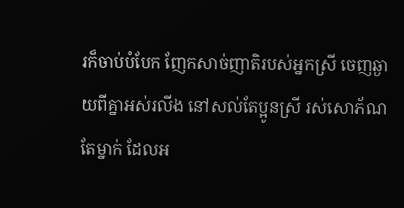រក៏ចាប់បំបែក ញែកសាច់ញាតិរបស់អ្នកស្រី ចេញឆ្ងាយពីគ្នាអស់រលីង នៅសល់តែប្អូនស្រី រស់សោភ័ណតែម្នាក់ ដែលអ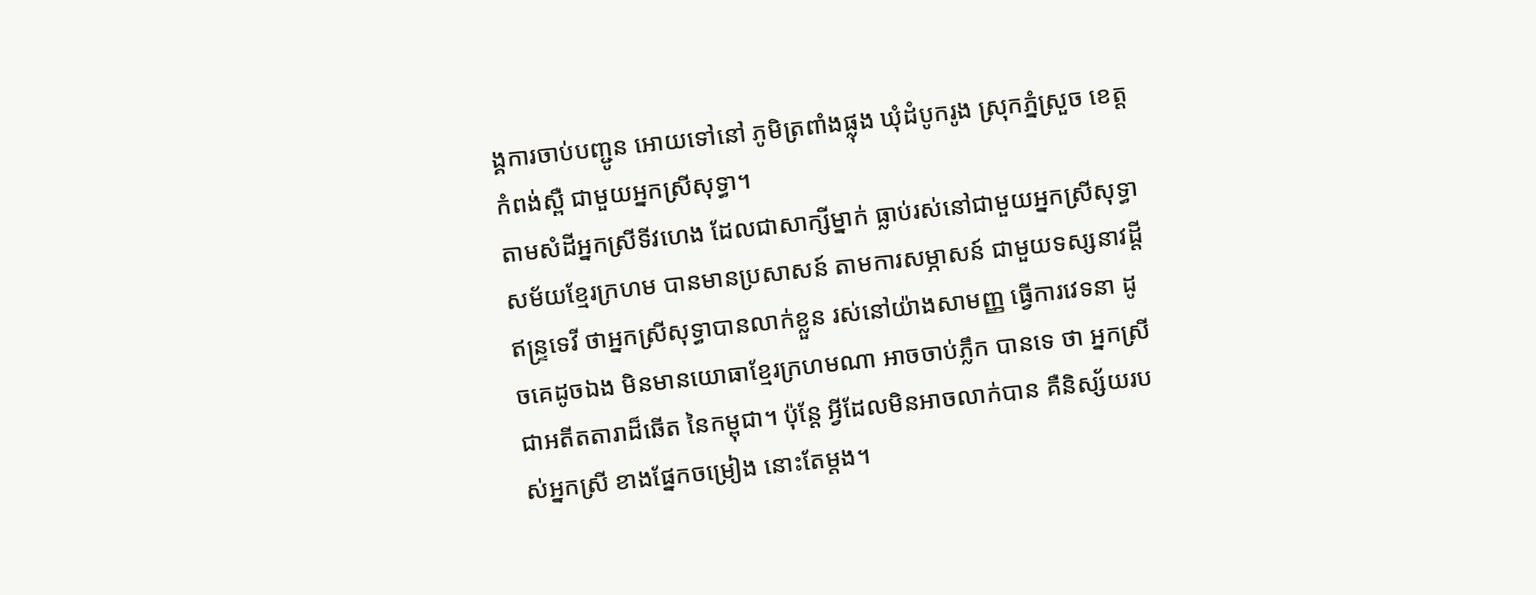ង្គការចាប់បញ្ជូន អោយទៅនៅ ភូមិត្រពាំងផ្លុង ឃុំដំបូករូង ស្រុកភ្នំស្រួច ខេត្តកំពង់ស្ពឺ ជាមួយអ្នកស្រីសុទ្ធា។
តាមសំដីអ្នកស្រីទីវហេង ដែលជាសាក្សីម្នាក់ ធ្លាប់រស់នៅជាមួយអ្នកស្រីសុទ្ធា សម័យខ្មែរក្រហម បានមានប្រសាសន៍ តាមការសម្ភាសន៍ ជាមួយទស្សនាវដ្តីឥន្រ្ទទេវី ថាអ្នកស្រីសុទ្ធាបានលាក់ខ្លួន រស់នៅយ៉ាងសាមញ្ញ ធ្វើការវេទនា ដូចគេដូចឯង មិនមានយោធាខ្មែរក្រហមណា អាចចាប់ភ្លឹក បានទេ ថា អ្នកស្រីជាអតីតតារាដ៏ឆើត នៃកម្ពុជា។ ប៉ុន្តែ អ្វីដែលមិនអាចលាក់បាន គឺនិស្ស័យរបស់អ្នកស្រី ខាងផ្នែកចម្រៀង នោះតែម្តង។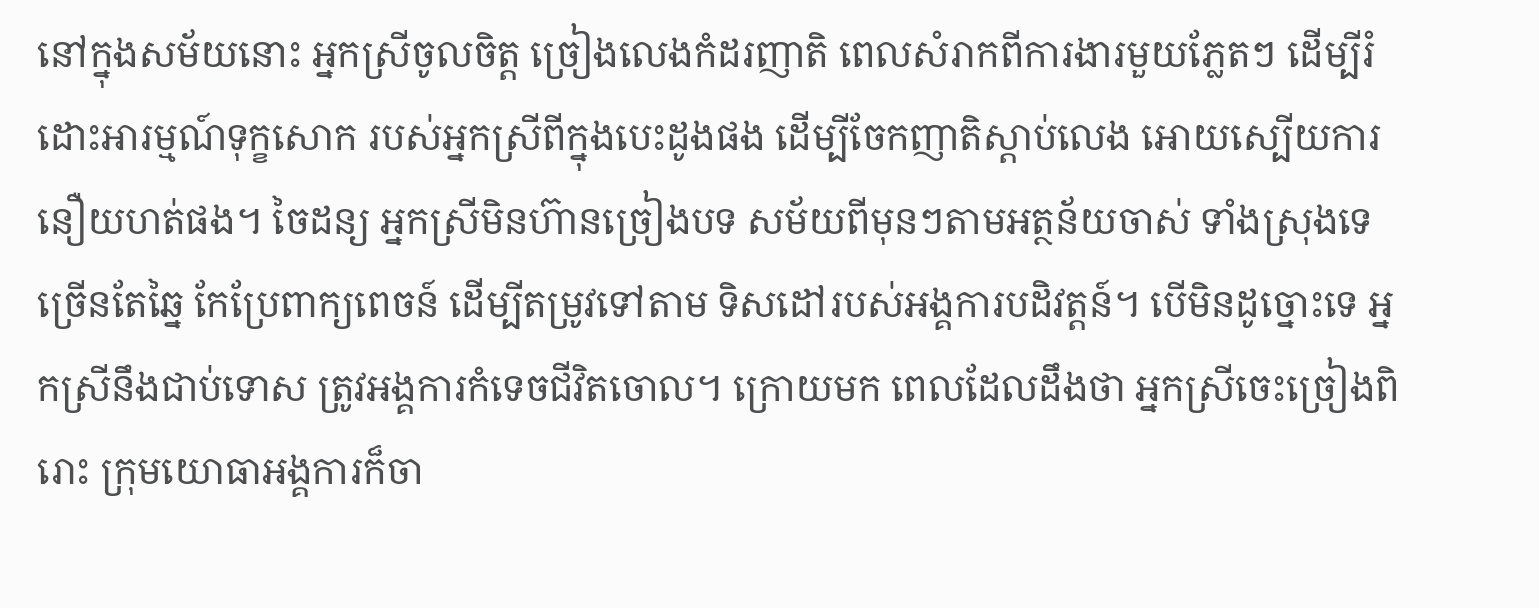នៅក្នុងសម័យនោះ អ្នកស្រីចូលចិត្ត ច្រៀងលេងកំដរញាតិ ពេលសំរាកពីការងារមួយភ្លែតៗ ដើម្បីរំដោះអារម្មណ៍ទុក្ខសោក របស់អ្នកស្រីពីក្នុងបេះដូងផង ដើម្បីចែកញាតិស្តាប់លេង អោយស្បើយការនឿយហត់ផង។ ចៃដន្យ អ្នកស្រីមិនហ៊ានច្រៀងបទ សម័យពីមុនៗតាមអត្ថន័យចាស់ ទាំងស្រុងទេ ច្រើនតែឆ្នៃ កែប្រែពាក្យពេចន៍ ដើម្បីតម្រូវទៅតាម ទិសដៅរបស់អង្គការបដិវត្តន៍។ បើមិនដូច្នោះទេ អ្នកស្រីនឹងជាប់ទោស ត្រូវអង្គការកំទេចជីវិតចោល។ ក្រោយមក ពេលដែលដឹងថា អ្នកស្រីចេះច្រៀងពិរោះ ក្រុមយោធាអង្គការក៏ចា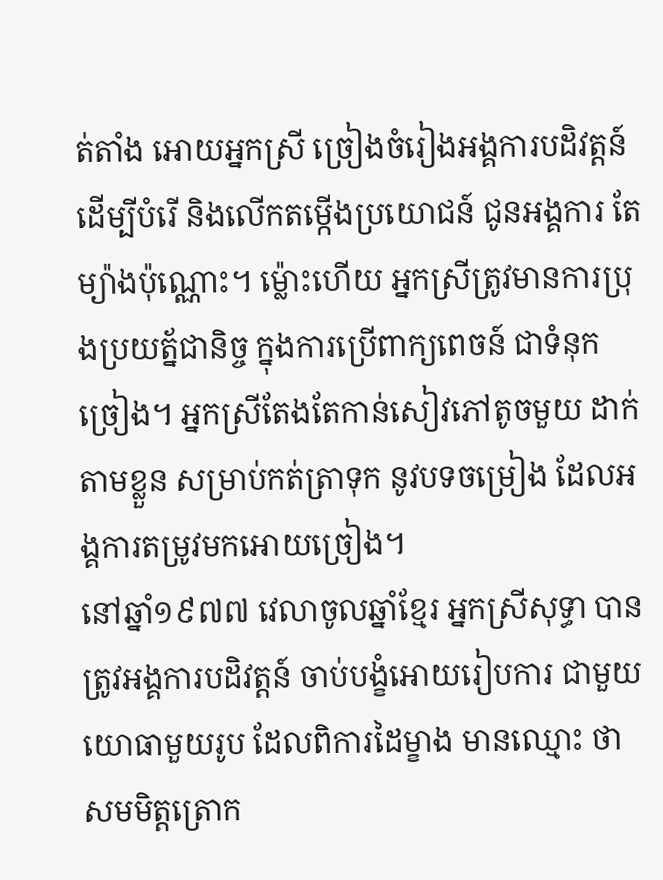ត់តាំង អោយអ្នកស្រី ច្រៀងចំរៀងអង្គការបដិវត្តន៍ ដើម្បីបំរើ និងលើកតម្កើងប្រយោជន៍ ជូនអង្គការ តែម្យ៉ាងប៉ុណ្ណោះ។ ម្ល៉ោះហើយ អ្នកស្រីត្រូវមានការប្រុងប្រយត័្នជានិច្ច ក្នុងការប្រើពាក្យពេចន៍ ជាទំនុកច្រៀង។ អ្នកស្រីតែងតែកាន់សៀវភៅតូចមួយ ដាក់តាមខ្លួន សម្រាប់កត់ត្រាទុក នូវបទចម្រៀង ដែលអង្គការតម្រូវមកអោយច្រៀង។
នៅឆ្នាំ១៩៧៧ វេលាចូលឆ្នាំខ្មែរ អ្នកស្រីសុទ្ធា បានត្រូវអង្គការបដិវត្តន៍ ចាប់បង្ខំអោយរៀបការ ជាមួយយោធាមួយរូប ដែលពិការដៃម្ខាង មានឈ្មោះ ថា សមមិត្តត្រោក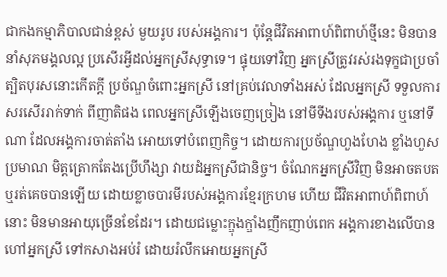ជាកងកម្មាភិបាលជាន់ខ្ពស់ មួយរូប របស់អង្គការ។ ប៉ុន្តែជីវិតអាពាហ៍ពិពាហ៍ថ្មីនេះ មិនបាននាំសុភមង្គលល្អ ប្រសើរអ្វីដល់អ្នកស្រីសុទ្ធាទេ។ ផ្ទុយទៅវិញ អ្នកស្រីត្រូវរស់រងទុក្ខជាប្រចាំ ត្បិតបុរសនោះកើតក្តី ប្រច័ណ្ឌចំពោះអ្នកស្រី នៅគ្រប់វេលាទាំងអស់ ដែលអ្នកស្រី ទទួលការសរសើររាក់ទាក់ ពីញាតិផង ពេលអ្នកស្រីឡើងចេញច្រៀង នៅមីទីងរបស់អង្គការ ឬនៅទីណា ដែលអង្គការចាត់តាំង អោយទៅបំពេញកិច្ច។ ដោយការប្រច័ណ្ឌហួងហែង ខ្លាំងហួសប្រមាណ មិត្តត្រោកតែងប្រើហឹង្សា វាយដំអ្នកស្រីជានិច្ច។ ចំណែកអ្នកស្រីវិញ មិនអាចតបត ឬរត់គេចបានឡើយ ដោយខ្លាចបារមីរបស់អង្គការខ្មែរក្រហម ហើយ ជីវិតអាពាហ៍ពិពាហ៍នោះ មិនមានអាយុច្រើនខែដែរ។ ដោយជម្លោះក្ឌុងក្ឌាំងញឹកញាប់ពេក អង្គការខាងលើបានហៅអ្នកស្រី ទៅកសាងអប់រំ ដោយរំលឹកអោយអ្នកស្រី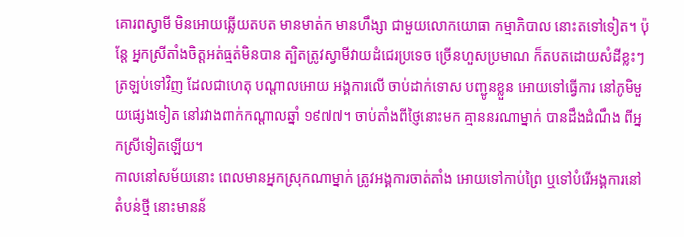គោរពស្វាមី មិនអោយឆ្លើយតបត មានមាត់ក មានហឹង្សា ជាមួយលោកយោធា កម្មាភិបាល នោះតទៅទៀត។ ប៉ុន្តែ អ្នកស្រីតាំងចិត្តអត់ធ្មត់មិនបាន ត្បិតត្រូវស្វាមីវាយដំជេរប្រទេច ច្រើនហួសប្រមាណ ក៏តបតដោយសំដីខ្លះៗ ត្រឡប់ទៅវិញ ដែលជាហេតុ បណ្តាលអោយ អង្គការលើ ចាប់ដាក់ទោស បញ្ជូនខ្លួន អោយទៅធ្វើការ នៅភូមិមួយផ្សេងទៀត នៅរវាងពាក់កណ្តាលឆ្នាំ ១៩៧៧។ ចាប់តាំងពីថ្ញៃនោះមក គ្មាននរណាម្នាក់ បានដឹងដំណឹង ពីអ្នកស្រីទៀតឡើយ។
កាលនៅសម័យនោះ ពេលមានអ្នកស្រុកណាម្នាក់ ត្រូវអង្គការចាត់តាំង អោយទៅកាប់ព្រៃ ឬទៅបំរើអង្គការនៅតំបន់ថ្មី នោះមានន័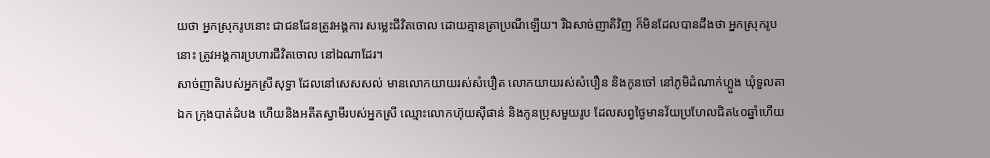យថា អ្នកស្រុករូបនោះ ជាជនដែនត្រូវអង្គការ សម្លេះជីវិតចោល ដោយគ្មានត្រាប្រណីឡើយ។ រីឯសាច់ញាតិវិញ ក៏មិនដែលបានដឹងថា អ្នកស្រុករូបនោះ ត្រូវអង្គការប្រហារជីវិតចោល នៅឯណាដែរ។
សាច់ញាតិរបស់អ្នកស្រីសុទ្ធា ដែលនៅសេសសល់ មានលោកយាយរស់សំបឿត លោកយាយរស់សំបឿន និងកូនចៅ នៅភូមិដំណាក់ហ្លួង ឃុំទួលតាឯក ក្រុងបាត់ដំបង ហើយនិងអតីតស្វាមីរបស់អ្នកស្រី ឈ្មោះលោកហ៊ុយស៊ីផាន់ និងកូនប្រុសមួយរូប ដែលសព្វថ្ងៃមានវ័យប្រហែលជិត៤០ឆ្នាំហើយ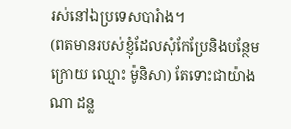រស់នៅឯប្រទេសបារំាង។
(ពតមានរបស់ខ្ញុំដែលសុំកែប្រែនិងបន្ថែមក្រោយ ឈ្មោះ ម៉ូនិសា) តែទោះជាយ៉ាងណា ដន្ល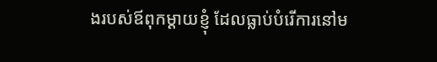ងរបស់ឪពុកម្ដាយខ្ញុំ ដែលធ្លាប់បំរើការនៅម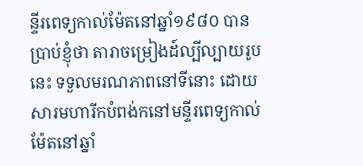ន្ទីរពេទ្យកាល់ម៉ែតនៅឆ្នាំ១៩៨០ បានប្រាប់ខ្ញុំថា តារាចម្រៀងដ៍ល្បីល្បាយរូបនេះ ទទួលមរណភាពនៅទីនោះ ដោយសារមហារីកបំពង់កនៅមន្ទីរពេទ្យកាល់ម៉ែតនៅឆ្នាំ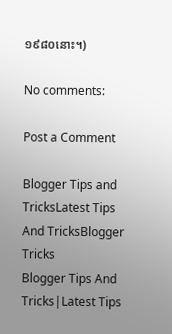១៩៨០នោះ។)

No comments:

Post a Comment

Blogger Tips and TricksLatest Tips And TricksBlogger Tricks
Blogger Tips And Tricks|Latest Tips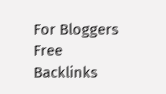For Bloggers Free Backlinks